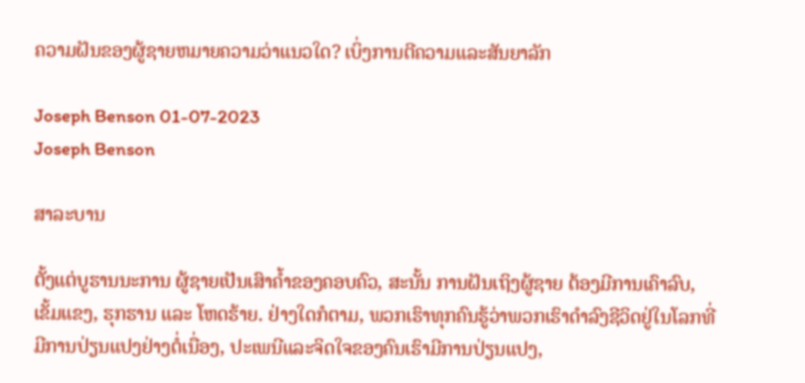ຄວາມຝັນຂອງຜູ້ຊາຍຫມາຍຄວາມວ່າແນວໃດ? ເບິ່ງການຕີຄວາມແລະສັນຍາລັກ

Joseph Benson 01-07-2023
Joseph Benson

ສາລະບານ

ຕັ້ງແຕ່ບູຮານນະການ ຜູ້ຊາຍເປັນເສົາຄ້ຳຂອງຄອບຄົວ, ສະນັ້ນ ການຝັນເຖິງຜູ້ຊາຍ ຕ້ອງມີການເຄົາລົບ, ເຂັ້ມແຂງ, ຮຸກຮານ ແລະ ໂຫດຮ້າຍ. ຢ່າງໃດກໍຕາມ, ພວກເຮົາທຸກຄົນຮູ້ວ່າພວກເຮົາດໍາລົງຊີວິດຢູ່ໃນໂລກທີ່ມີການປ່ຽນແປງຢ່າງຕໍ່ເນື່ອງ, ປະເພນີແລະຈິດໃຈຂອງຄົນເຮົາມີການປ່ຽນແປງ,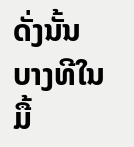ດັ່ງນັ້ນບາງທີໃນມື້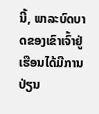ນີ້, ພາລະບົດບາດຂອງເຂົາເຈົ້າຢູ່ເຮືອນໄດ້ມີການປ່ຽນ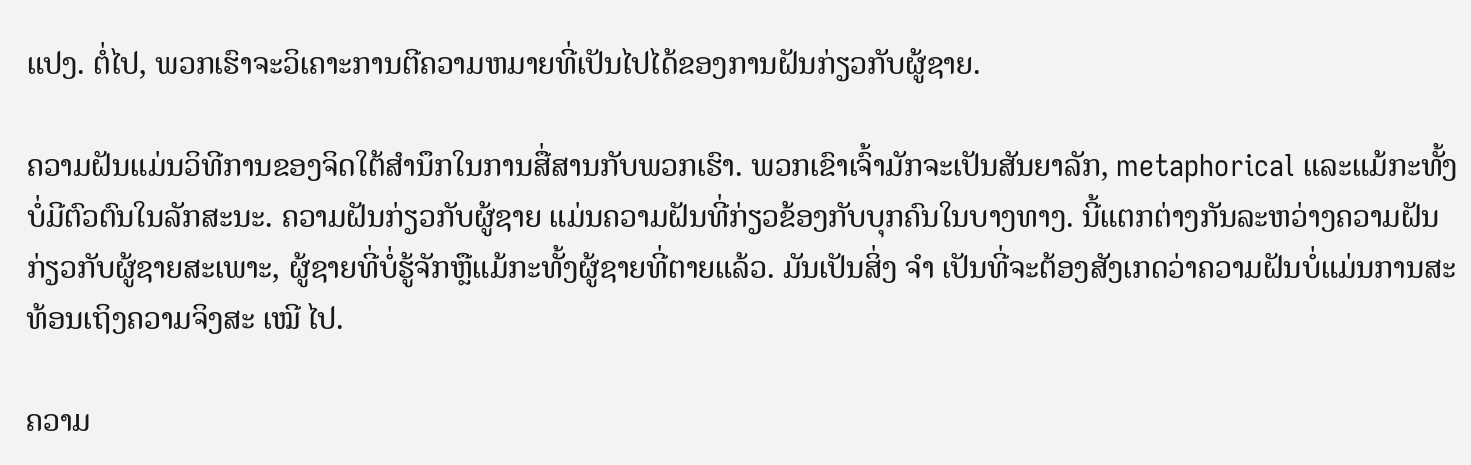ແປງ. ຕໍ່ໄປ, ພວກເຮົາຈະວິເຄາະການຕີຄວາມຫມາຍທີ່ເປັນໄປໄດ້ຂອງການຝັນກ່ຽວກັບຜູ້ຊາຍ.

ຄວາມຝັນແມ່ນວິທີການຂອງຈິດໃຕ້ສໍານຶກໃນການສື່ສານກັບພວກເຮົາ. ພວກເຂົາເຈົ້າມັກຈະເປັນສັນຍາລັກ, metaphorical ແລະແມ້ກະທັ້ງບໍ່ມີຕົວຕົນໃນລັກສະນະ. ຄວາມຝັນກ່ຽວກັບຜູ້ຊາຍ ແມ່ນຄວາມຝັນທີ່ກ່ຽວຂ້ອງກັບບຸກຄົນໃນບາງທາງ. ນີ້ແຕກຕ່າງກັນລະຫວ່າງຄວາມຝັນກ່ຽວກັບຜູ້ຊາຍສະເພາະ, ຜູ້ຊາຍທີ່ບໍ່ຮູ້ຈັກຫຼືແມ້ກະທັ້ງຜູ້ຊາຍທີ່ຕາຍແລ້ວ. ມັນເປັນສິ່ງ ຈຳ ເປັນທີ່ຈະຕ້ອງສັງເກດວ່າຄວາມຝັນບໍ່ແມ່ນການສະທ້ອນເຖິງຄວາມຈິງສະ ເໝີ ໄປ.

ຄວາມ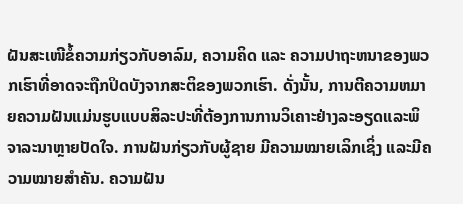ຝັນສະເໜີຂໍ້ຄວາມກ່ຽວກັບອາລົມ, ຄວາມຄິດ ແລະ ຄວາມປາຖະຫນາຂອງພວກເຮົາທີ່ອາດຈະຖືກປິດບັງຈາກສະຕິຂອງພວກເຮົາ. ດັ່ງນັ້ນ, ການຕີຄວາມຫມາຍຄວາມຝັນແມ່ນຮູບແບບສິລະປະທີ່ຕ້ອງການການວິເຄາະຢ່າງລະອຽດແລະພິຈາລະນາຫຼາຍປັດໃຈ. ການຝັນກ່ຽວກັບຜູ້ຊາຍ ມີຄວາມໝາຍເລິກເຊິ່ງ ແລະມີຄວາມໝາຍສຳຄັນ. ຄວາມຝັນ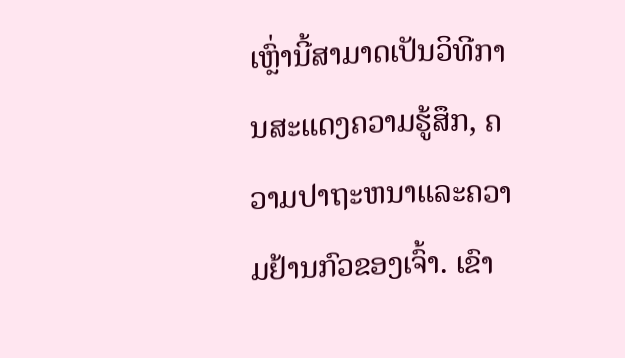ເຫຼົ່ານີ້ສາມາດເປັນວິທີການສະແດງຄວາມຮູ້ສຶກ, ຄວາມປາຖະຫນາແລະຄວາມຢ້ານກົວຂອງເຈົ້າ. ເຂົາ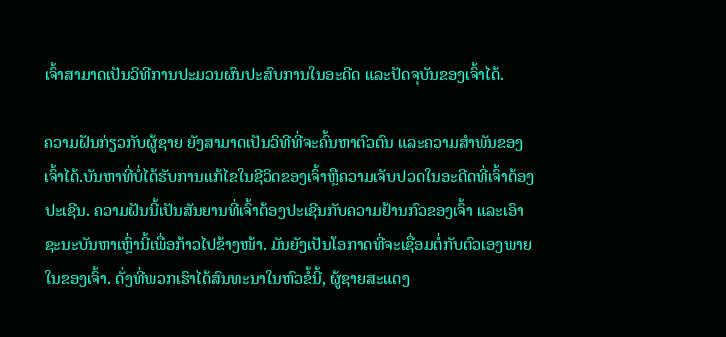ເຈົ້າສາມາດເປັນວິທີການປະມວນຜົນປະສົບການໃນອະດີດ ແລະປັດຈຸບັນຂອງເຈົ້າໄດ້.

ຄວາມຝັນກ່ຽວກັບຜູ້ຊາຍ ຍັງສາມາດເປັນວິທີທີ່ຈະຄົ້ນຫາຕົວຕົນ ແລະຄວາມສໍາພັນຂອງເຈົ້າໄດ້.ບັນຫາທີ່ບໍ່ໄດ້ຮັບການແກ້ໄຂໃນຊີວິດຂອງເຈົ້າຫຼືຄວາມເຈັບປວດໃນອະດີດທີ່ເຈົ້າຕ້ອງປະເຊີນ. ຄວາມຝັນນີ້ເປັນສັນຍານທີ່ເຈົ້າຕ້ອງປະເຊີນກັບຄວາມຢ້ານກົວຂອງເຈົ້າ ແລະເອົາຊະນະບັນຫາເຫຼົ່ານີ້ເພື່ອກ້າວໄປຂ້າງໜ້າ. ມັນຍັງເປັນໂອກາດທີ່ຈະເຊື່ອມຕໍ່ກັບຕົວເອງພາຍໃນຂອງເຈົ້າ. ດັ່ງທີ່ພວກເຮົາໄດ້ສົນທະນາໃນຫົວຂໍ້ນີ້, ຜູ້ຊາຍສະແດງ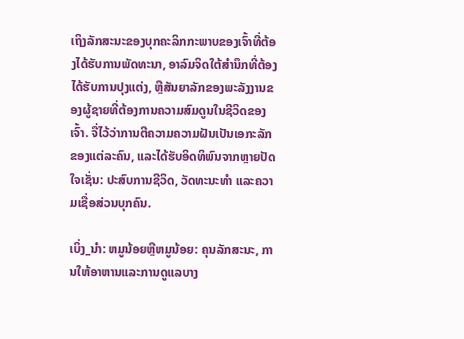ເຖິງລັກສະນະຂອງບຸກຄະລິກກະພາບຂອງເຈົ້າທີ່ຕ້ອງໄດ້ຮັບການພັດທະນາ, ອາລົມຈິດໃຕ້ສໍານຶກທີ່ຕ້ອງໄດ້ຮັບການປຸງແຕ່ງ, ຫຼືສັນຍາລັກຂອງພະລັງງານຂອງຜູ້ຊາຍທີ່ຕ້ອງການຄວາມສົມດູນໃນຊີວິດຂອງເຈົ້າ. ຈື່ໄວ້ວ່າການຕີຄວາມຄວາມຝັນເປັນເອກະລັກຂອງແຕ່ລະຄົນ, ແລະໄດ້ຮັບອິດທິພົນຈາກຫຼາຍປັດໃຈເຊັ່ນ: ປະສົບການຊີວິດ, ວັດທະນະທໍາ ແລະຄວາມເຊື່ອສ່ວນບຸກຄົນ.

ເບິ່ງ_ນຳ: ຫມູນ້ອຍຫຼືຫມູນ້ອຍ: ຄຸນລັກສະນະ, ການໃຫ້ອາຫານແລະການດູແລບາງ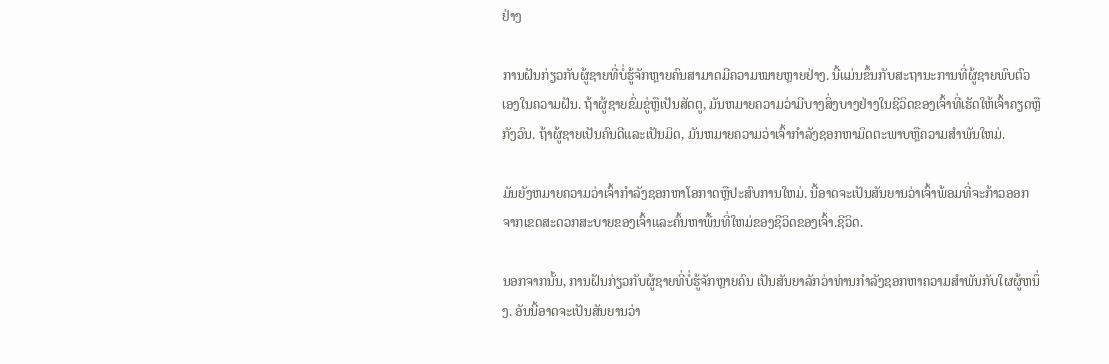ຢ່າງ

ການຝັນກ່ຽວກັບຜູ້ຊາຍທີ່ບໍ່ຮູ້ຈັກຫຼາຍຄົນສາມາດມີຄວາມໝາຍຫຼາຍຢ່າງ. ນີ້ແມ່ນຂຶ້ນກັບສະຖານະການທີ່ຜູ້ຊາຍພົບຕົວເອງໃນຄວາມຝັນ. ຖ້າຜູ້ຊາຍຂົ່ມຂູ່ຫຼືເປັນສັດຕູ, ມັນຫມາຍຄວາມວ່າມີບາງສິ່ງບາງຢ່າງໃນຊີວິດຂອງເຈົ້າທີ່ເຮັດໃຫ້ເຈົ້າຄຽດຫຼືກັງວົນ. ຖ້າຜູ້ຊາຍເປັນຄົນດີແລະເປັນມິດ, ມັນຫມາຍຄວາມວ່າເຈົ້າກໍາລັງຊອກຫາມິດຕະພາບຫຼືຄວາມສໍາພັນໃຫມ່.

ມັນຍັງຫມາຍຄວາມວ່າເຈົ້າກໍາລັງຊອກຫາໂອກາດຫຼືປະສົບການໃຫມ່. ນີ້ອາດຈະເປັນສັນຍານວ່າເຈົ້າພ້ອມທີ່ຈະກ້າວອອກຈາກເຂດສະດວກສະບາຍຂອງເຈົ້າແລະຄົ້ນຫາພື້ນທີ່ໃຫມ່ຂອງຊີວິດຂອງເຈົ້າ.ຊີວິດ.

ນອກຈາກນັ້ນ, ການຝັນກ່ຽວກັບຜູ້ຊາຍທີ່ບໍ່ຮູ້ຈັກຫຼາຍຄົນ ເປັນສັນຍາລັກວ່າທ່ານກໍາລັງຊອກຫາຄວາມສໍາພັນກັບໃຜຜູ້ຫນຶ່ງ. ອັນນີ້ອາດຈະເປັນສັນຍານວ່າ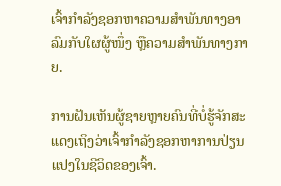ເຈົ້າກຳລັງຊອກຫາຄວາມສຳພັນທາງອາລົມກັບໃຜຜູ້ໜຶ່ງ ຫຼືຄວາມສໍາພັນທາງກາຍ.

ການຝັນເຫັນຜູ້ຊາຍຫຼາຍຄົນທີ່ບໍ່ຮູ້ຈັກສະແດງເຖິງວ່າເຈົ້າກຳລັງຊອກຫາການປ່ຽນແປງໃນຊີວິດຂອງເຈົ້າ.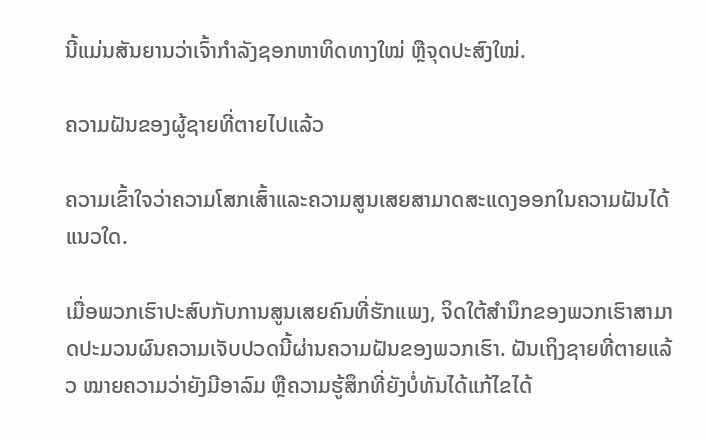ນີ້ແມ່ນສັນຍານວ່າເຈົ້າກຳລັງຊອກຫາທິດທາງໃໝ່ ຫຼືຈຸດປະສົງໃໝ່.

ຄວາມຝັນຂອງຜູ້ຊາຍທີ່ຕາຍໄປແລ້ວ

ຄວາມເຂົ້າໃຈວ່າຄວາມໂສກເສົ້າແລະຄວາມສູນເສຍສາມາດສະແດງອອກໃນຄວາມຝັນໄດ້ແນວໃດ.

ເມື່ອພວກເຮົາປະສົບກັບການສູນເສຍຄົນທີ່ຮັກແພງ, ຈິດໃຕ້ສຳນຶກຂອງພວກເຮົາສາມາດປະມວນຜົນຄວາມເຈັບປວດນີ້ຜ່ານຄວາມຝັນຂອງພວກເຮົາ. ຝັນເຖິງຊາຍທີ່ຕາຍແລ້ວ ໝາຍຄວາມວ່າຍັງມີອາລົມ ຫຼືຄວາມຮູ້ສຶກທີ່ຍັງບໍ່ທັນໄດ້ແກ້ໄຂໄດ້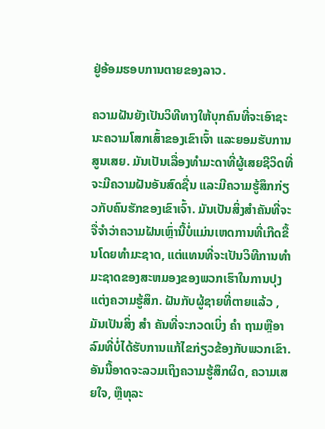ຢູ່ອ້ອມຮອບການຕາຍຂອງລາວ.

ຄວາມຝັນຍັງເປັນວິທີທາງໃຫ້ບຸກຄົນທີ່ຈະເອົາຊະນະຄວາມໂສກເສົ້າຂອງເຂົາເຈົ້າ ແລະຍອມຮັບການສູນເສຍ. ມັນເປັນເລື່ອງທຳມະດາທີ່ຜູ້ເສຍຊີວິດທີ່ຈະມີຄວາມຝັນອັນສົດຊື່ນ ແລະມີຄວາມຮູ້ສຶກກ່ຽວກັບຄົນຮັກຂອງເຂົາເຈົ້າ. ມັນເປັນສິ່ງສໍາຄັນທີ່ຈະຈື່ຈໍາວ່າຄວາມຝັນເຫຼົ່ານີ້ບໍ່ແມ່ນເຫດການທີ່ເກີດຂື້ນໂດຍທໍາມະຊາດ, ແຕ່ແທນທີ່ຈະເປັນວິທີການທໍາມະຊາດຂອງສະຫມອງຂອງພວກເຮົາໃນການປຸງແຕ່ງຄວາມຮູ້ສຶກ. ຝັນກັບຜູ້ຊາຍທີ່ຕາຍແລ້ວ , ມັນເປັນສິ່ງ ສຳ ຄັນທີ່ຈະກວດເບິ່ງ ຄຳ ຖາມຫຼືອາລົມທີ່ບໍ່ໄດ້ຮັບການແກ້ໄຂກ່ຽວຂ້ອງກັບພວກເຂົາ. ອັນນີ້ອາດຈະລວມເຖິງຄວາມຮູ້ສຶກຜິດ, ຄວາມເສຍໃຈ, ຫຼືທຸລະ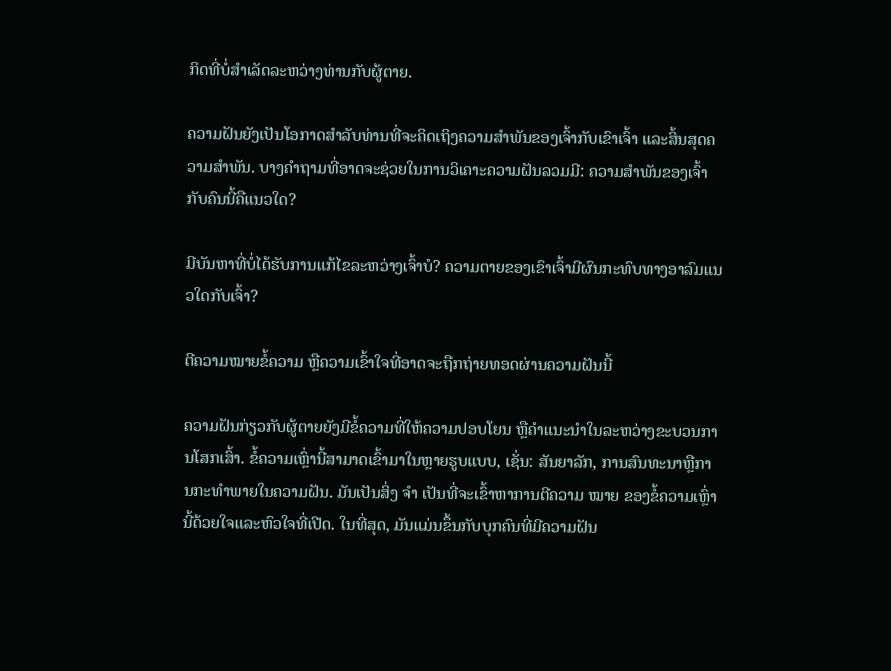ກິດທີ່ບໍ່ສໍາເລັດລະຫວ່າງທ່ານກັບຜູ້ຕາຍ.

ຄວາມຝັນຍັງເປັນໂອກາດສໍາລັບທ່ານທີ່ຈະຄິດເຖິງຄວາມສຳພັນຂອງເຈົ້າກັບເຂົາເຈົ້າ ແລະສິ້ນສຸດຄວາມສຳພັນ. ບາງຄຳຖາມທີ່ອາດຈະຊ່ວຍໃນການວິເຄາະຄວາມຝັນລວມມີ: ຄວາມສຳພັນຂອງເຈົ້າກັບຄົນນີ້ຄືແນວໃດ?

ມີບັນຫາທີ່ບໍ່ໄດ້ຮັບການແກ້ໄຂລະຫວ່າງເຈົ້າບໍ? ຄວາມຕາຍຂອງເຂົາເຈົ້າມີຜົນກະທົບທາງອາລົມແນວໃດກັບເຈົ້າ?

ຕີຄວາມໝາຍຂໍ້ຄວາມ ຫຼືຄວາມເຂົ້າໃຈທີ່ອາດຈະຖືກຖ່າຍທອດຜ່ານຄວາມຝັນນີ້

ຄວາມຝັນກ່ຽວກັບຜູ້ຕາຍຍັງມີຂໍ້ຄວາມທີ່ໃຫ້ຄວາມປອບໂຍນ ຫຼືຄຳແນະນຳໃນລະຫວ່າງຂະບວນການໂສກເສົ້າ. ຂໍ້ຄວາມເຫຼົ່ານີ້ສາມາດເຂົ້າມາໃນຫຼາຍຮູບແບບ, ເຊັ່ນ: ສັນຍາລັກ, ການສົນທະນາຫຼືການກະທໍາພາຍໃນຄວາມຝັນ. ມັນເປັນສິ່ງ ຈຳ ເປັນທີ່ຈະເຂົ້າຫາການຕີຄວາມ ໝາຍ ຂອງຂໍ້ຄວາມເຫຼົ່ານີ້ດ້ວຍໃຈແລະຫົວໃຈທີ່ເປີດ. ໃນທີ່ສຸດ, ມັນແມ່ນຂຶ້ນກັບບຸກຄົນທີ່ມີຄວາມຝັນ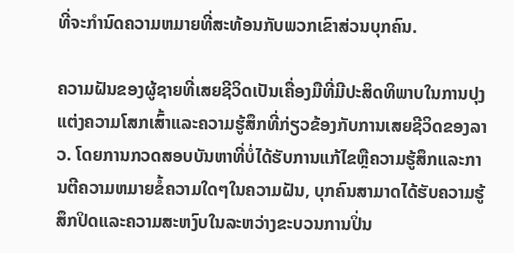ທີ່ຈະກໍານົດຄວາມຫມາຍທີ່ສະທ້ອນກັບພວກເຂົາສ່ວນບຸກຄົນ.

ຄວາມຝັນຂອງຜູ້ຊາຍທີ່ເສຍຊີວິດເປັນເຄື່ອງມືທີ່ມີປະສິດທິພາບໃນການປຸງແຕ່ງຄວາມໂສກເສົ້າແລະຄວາມຮູ້ສຶກທີ່ກ່ຽວຂ້ອງກັບການເສຍຊີວິດຂອງລາວ. ໂດຍການກວດສອບບັນຫາທີ່ບໍ່ໄດ້ຮັບການແກ້ໄຂຫຼືຄວາມຮູ້ສຶກແລະການຕີຄວາມຫມາຍຂໍ້ຄວາມໃດໆໃນຄວາມຝັນ, ບຸກຄົນສາມາດໄດ້ຮັບຄວາມຮູ້ສຶກປິດແລະຄວາມສະຫງົບໃນລະຫວ່າງຂະບວນການປິ່ນ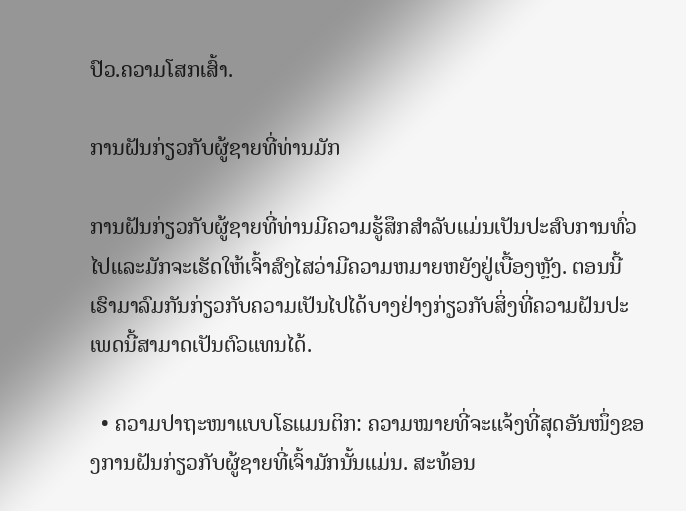ປົວ.ຄວາມໂສກເສົ້າ.

ການຝັນກ່ຽວກັບຜູ້ຊາຍທີ່ທ່ານມັກ

ການຝັນກ່ຽວກັບຜູ້ຊາຍທີ່ທ່ານມີຄວາມຮູ້ສຶກສໍາລັບແມ່ນເປັນປະສົບການທົ່ວໄປແລະມັກຈະເຮັດໃຫ້ເຈົ້າສົງໄສວ່າມີຄວາມຫມາຍຫຍັງຢູ່ເບື້ອງຫຼັງ. ຕອນນີ້ເຮົາມາລົມກັນກ່ຽວກັບຄວາມເປັນໄປໄດ້ບາງຢ່າງກ່ຽວກັບສິ່ງທີ່ຄວາມຝັນປະເພດນີ້ສາມາດເປັນຕົວແທນໄດ້.

  • ຄວາມປາຖະໜາແບບໂຣແມນຕິກ: ຄວາມໝາຍທີ່ຈະແຈ້ງທີ່ສຸດອັນໜຶ່ງຂອງການຝັນກ່ຽວກັບຜູ້ຊາຍທີ່ເຈົ້າມັກນັ້ນແມ່ນ. ສະທ້ອນ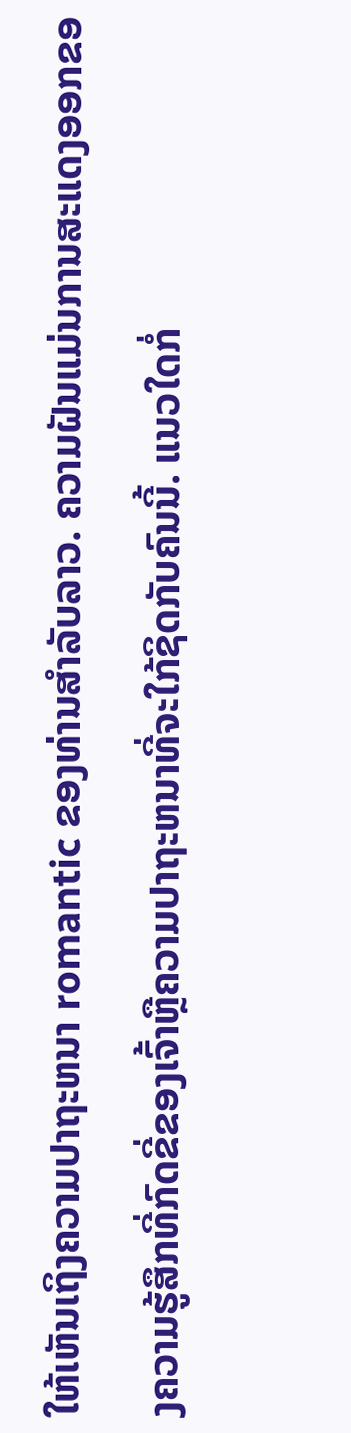ໃຫ້ເຫັນເຖິງຄວາມປາຖະຫນາ romantic ຂອງທ່ານສໍາລັບລາວ. ຄວາມຝັນແມ່ນການສະແດງອອກຂອງຄວາມຮູ້ສຶກທີ່ກົດຂີ່ຂອງເຈົ້າຫຼືຄວາມປາຖະຫນາທີ່ຈະໃກ້ຊິດກັບຄົນນີ້. ແນວໃດກໍ່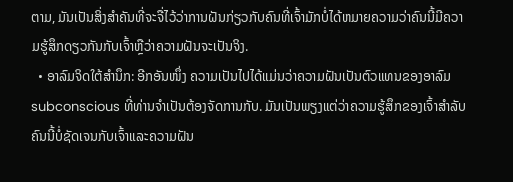ຕາມ, ມັນເປັນສິ່ງສໍາຄັນທີ່ຈະຈື່ໄວ້ວ່າການຝັນກ່ຽວກັບຄົນທີ່ເຈົ້າມັກບໍ່ໄດ້ຫມາຍຄວາມວ່າຄົນນີ້ມີຄວາມຮູ້ສຶກດຽວກັນກັບເຈົ້າຫຼືວ່າຄວາມຝັນຈະເປັນຈິງ.
  • ອາລົມຈິດໃຕ້ສຳນຶກ: ອີກອັນໜຶ່ງ ຄວາມເປັນໄປໄດ້ແມ່ນວ່າຄວາມຝັນເປັນຕົວແທນຂອງອາລົມ subconscious ທີ່ທ່ານຈໍາເປັນຕ້ອງຈັດການກັບ. ມັນເປັນພຽງແຕ່ວ່າຄວາມຮູ້ສຶກຂອງເຈົ້າສໍາລັບຄົນນີ້ບໍ່ຊັດເຈນກັບເຈົ້າແລະຄວາມຝັນ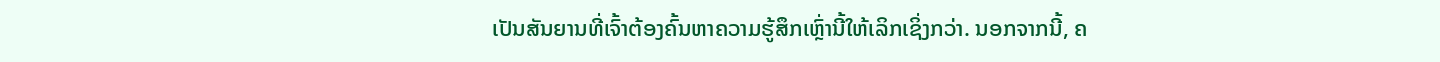ເປັນສັນຍານທີ່ເຈົ້າຕ້ອງຄົ້ນຫາຄວາມຮູ້ສຶກເຫຼົ່ານີ້ໃຫ້ເລິກເຊິ່ງກວ່າ. ນອກຈາກນີ້, ຄ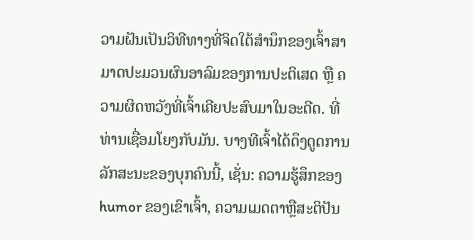ວາມຝັນເປັນວິທີທາງທີ່ຈິດໃຕ້ສຳນຶກຂອງເຈົ້າສາມາດປະມວນຜົນອາລົມຂອງການປະຕິເສດ ຫຼື ຄວາມຜິດຫວັງທີ່ເຈົ້າເຄີຍປະສົບມາໃນອະດີດ. ທີ່ທ່ານເຊື່ອມໂຍງກັບມັນ. ບາງທີເຈົ້າໄດ້ດຶງດູດການລັກສະນະຂອງບຸກຄົນນີ້, ເຊັ່ນ: ຄວາມຮູ້ສຶກຂອງ humor ຂອງເຂົາເຈົ້າ, ຄວາມເມດຕາຫຼືສະຕິປັນ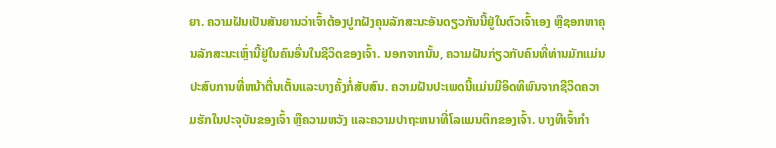ຍາ. ຄວາມຝັນເປັນສັນຍານວ່າເຈົ້າຕ້ອງປູກຝັງຄຸນລັກສະນະອັນດຽວກັນນີ້ຢູ່ໃນຕົວເຈົ້າເອງ ຫຼືຊອກຫາຄຸນລັກສະນະເຫຼົ່ານີ້ຢູ່ໃນຄົນອື່ນໃນຊີວິດຂອງເຈົ້າ. ນອກຈາກນັ້ນ, ຄວາມຝັນກ່ຽວກັບຄົນທີ່ທ່ານມັກແມ່ນປະສົບການທີ່ຫນ້າຕື່ນເຕັ້ນແລະບາງຄັ້ງກໍ່ສັບສົນ. ຄວາມຝັນປະເພດນີ້ແມ່ນມີອິດທິພົນຈາກຊີວິດຄວາມຮັກໃນປະຈຸບັນຂອງເຈົ້າ ຫຼືຄວາມຫວັງ ແລະຄວາມປາຖະຫນາທີ່ໂລແມນຕິກຂອງເຈົ້າ. ບາງທີເຈົ້າກຳ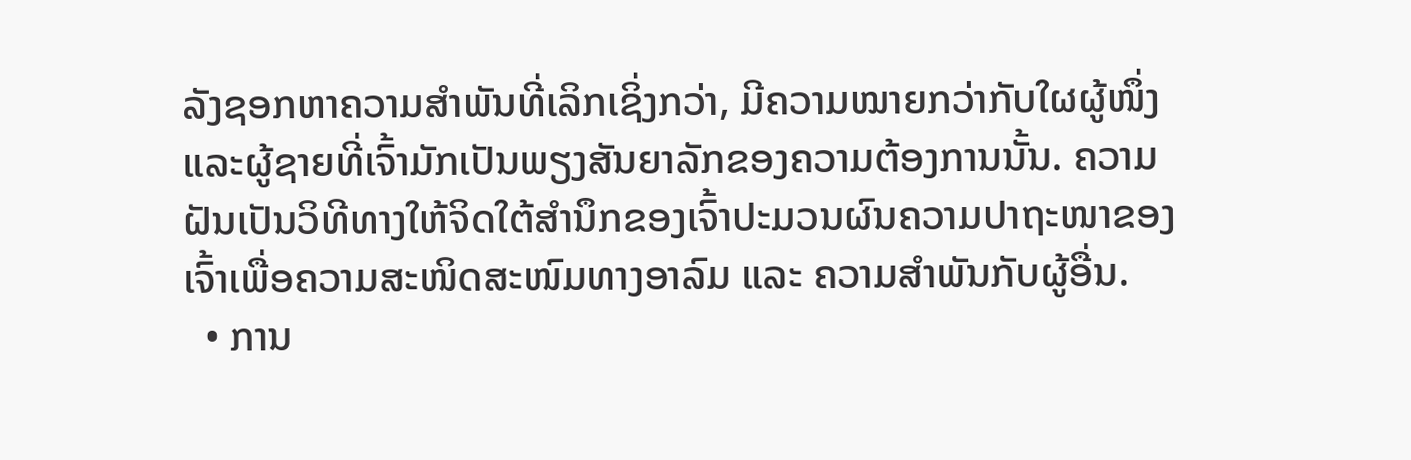ລັງຊອກຫາຄວາມສຳພັນທີ່ເລິກເຊິ່ງກວ່າ, ມີຄວາມໝາຍກວ່າກັບໃຜຜູ້ໜຶ່ງ ແລະຜູ້ຊາຍທີ່ເຈົ້າມັກເປັນພຽງສັນຍາລັກຂອງຄວາມຕ້ອງການນັ້ນ. ຄວາມຝັນເປັນວິທີທາງໃຫ້ຈິດໃຕ້ສຳນຶກຂອງເຈົ້າປະມວນຜົນຄວາມປາຖະໜາຂອງເຈົ້າເພື່ອຄວາມສະໜິດສະໜົມທາງອາລົມ ແລະ ຄວາມສຳພັນກັບຜູ້ອື່ນ.
  • ການ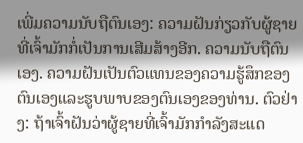ເພີ່ມຄວາມນັບຖືຕົນເອງ: ຄວາມຝັນກ່ຽວກັບຜູ້ຊາຍທີ່ເຈົ້າມັກກໍ່ເປັນການເສີມສ້າງອີກ. ຄວາມນັບຖືຕົນເອງ. ຄວາມຝັນເປັນຕົວແທນຂອງຄວາມຮູ້ສຶກຂອງຕົນເອງແລະຮູບພາບຂອງຕົນເອງຂອງທ່ານ. ຕົວຢ່າງ: ຖ້າເຈົ້າຝັນວ່າຜູ້ຊາຍທີ່ເຈົ້າມັກກຳລັງສະແດ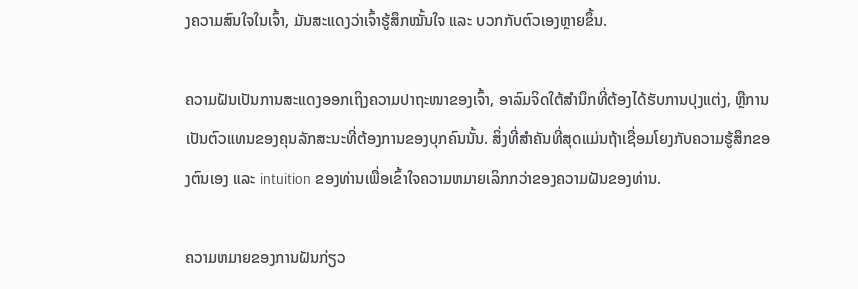ງຄວາມສົນໃຈໃນເຈົ້າ, ມັນສະແດງວ່າເຈົ້າຮູ້ສຶກໝັ້ນໃຈ ແລະ ບວກກັບຕົວເອງຫຼາຍຂຶ້ນ.

ຄວາມຝັນເປັນການສະແດງອອກເຖິງຄວາມປາຖະໜາຂອງເຈົ້າ, ອາລົມຈິດໃຕ້ສຳນຶກທີ່ຕ້ອງໄດ້ຮັບການປຸງແຕ່ງ, ຫຼືການເປັນຕົວແທນຂອງຄຸນລັກສະນະທີ່ຕ້ອງການຂອງບຸກຄົນນັ້ນ. ສິ່ງທີ່ສໍາຄັນທີ່ສຸດແມ່ນຖ້າເຊື່ອມໂຍງກັບຄວາມຮູ້ສຶກຂອງຕົນເອງ ແລະ intuition ຂອງທ່ານເພື່ອເຂົ້າໃຈຄວາມຫມາຍເລິກກວ່າຂອງຄວາມຝັນຂອງທ່ານ.

ຄວາມຫມາຍຂອງການຝັນກ່ຽວ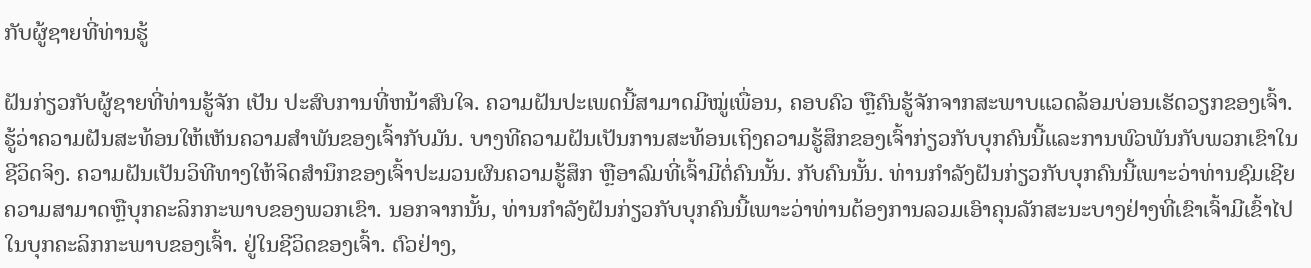ກັບຜູ້ຊາຍທີ່ທ່ານຮູ້

ຝັນກ່ຽວກັບຜູ້ຊາຍທີ່ທ່ານຮູ້ຈັກ ເປັນ ປະສົບການທີ່ຫນ້າສົນໃຈ. ຄວາມຝັນປະເພດນີ້ສາມາດມີໝູ່ເພື່ອນ, ຄອບຄົວ ຫຼືຄົນຮູ້ຈັກຈາກສະພາບແວດລ້ອມບ່ອນເຮັດວຽກຂອງເຈົ້າ. ຮູ້ວ່າຄວາມຝັນສະທ້ອນໃຫ້ເຫັນຄວາມສໍາພັນຂອງເຈົ້າກັບມັນ. ບາງທີຄວາມຝັນເປັນການສະທ້ອນເຖິງຄວາມຮູ້ສຶກຂອງເຈົ້າກ່ຽວກັບບຸກຄົນນີ້ແລະການພົວພັນກັບພວກເຂົາໃນຊີວິດຈິງ. ຄວາມຝັນເປັນວິທີທາງໃຫ້ຈິດສຳນຶກຂອງເຈົ້າປະມວນຜົນຄວາມຮູ້ສຶກ ຫຼືອາລົມທີ່ເຈົ້າມີຕໍ່ຄົນນັ້ນ. ກັບຄົນນັ້ນ. ທ່ານກໍາລັງຝັນກ່ຽວກັບບຸກຄົນນີ້ເພາະວ່າທ່ານຊົມເຊີຍຄວາມສາມາດຫຼືບຸກຄະລິກກະພາບຂອງພວກເຂົາ. ນອກຈາກນັ້ນ, ທ່ານກໍາລັງຝັນກ່ຽວກັບບຸກຄົນນີ້ເພາະວ່າທ່ານຕ້ອງການລວມເອົາຄຸນລັກສະນະບາງຢ່າງທີ່ເຂົາເຈົ້າມີເຂົ້າໄປໃນບຸກຄະລິກກະພາບຂອງເຈົ້າ. ຢູ່ໃນຊີວິດຂອງເຈົ້າ. ຕົວຢ່າງ,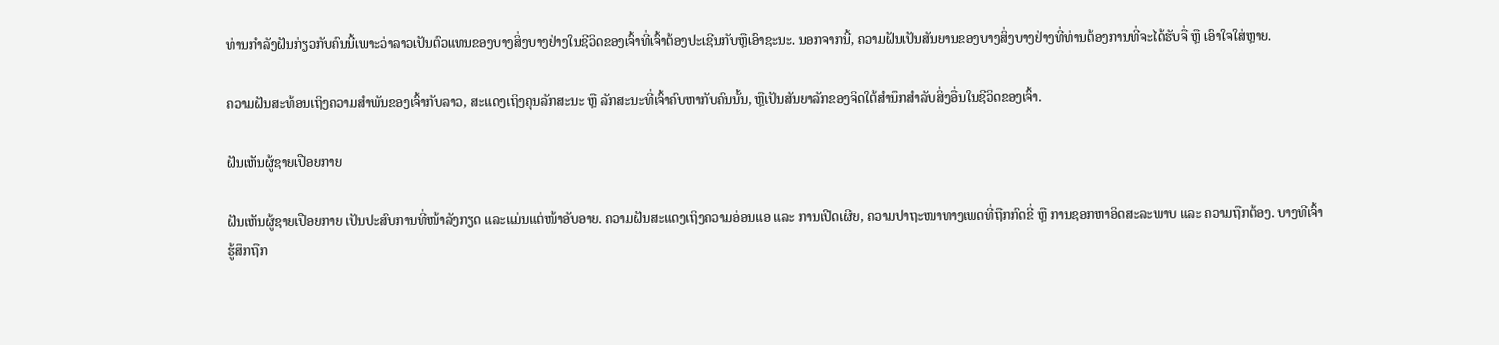ທ່ານກໍາລັງຝັນກ່ຽວກັບຄົນນີ້ເພາະວ່າລາວເປັນຕົວແທນຂອງບາງສິ່ງບາງຢ່າງໃນຊີວິດຂອງເຈົ້າທີ່ເຈົ້າຕ້ອງປະເຊີນກັບຫຼືເອົາຊະນະ. ນອກຈາກນີ້, ຄວາມຝັນເປັນສັນຍານຂອງບາງສິ່ງບາງຢ່າງທີ່ທ່ານຕ້ອງການທີ່ຈະໄດ້ຮັບຈື່ ຫຼື ເອົາໃຈໃສ່ຫຼາຍ.

ຄວາມຝັນສະທ້ອນເຖິງຄວາມສຳພັນຂອງເຈົ້າກັບລາວ, ສະແດງເຖິງຄຸນລັກສະນະ ຫຼື ລັກສະນະທີ່ເຈົ້າຄົບຫາກັບຄົນນັ້ນ, ຫຼືເປັນສັນຍາລັກຂອງຈິດໃຕ້ສຳນຶກສຳລັບສິ່ງອື່ນໃນຊີວິດຂອງເຈົ້າ.

ຝັນເຫັນຜູ້ຊາຍເປືອຍກາຍ

ຝັນເຫັນຜູ້ຊາຍເປືອຍກາຍ ເປັນປະສົບການທີ່ໜ້າລັງກຽດ ແລະແມ່ນແຕ່ໜ້າອັບອາຍ. ຄວາມຝັນສະແດງເຖິງຄວາມອ່ອນແອ ແລະ ການເປີດເຜີຍ, ຄວາມປາຖະໜາທາງເພດທີ່ຖືກກົດຂີ່ ຫຼື ການຊອກຫາອິດສະລະພາບ ແລະ ຄວາມຖືກຕ້ອງ. ບາງທີເຈົ້າຮູ້ສຶກຖືກ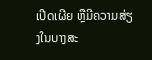ເປີດເຜີຍ ຫຼືມີຄວາມສ່ຽງໃນບາງສະ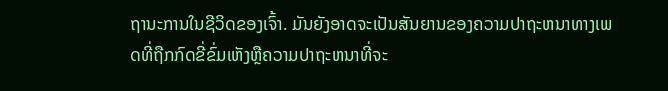ຖານະການໃນຊີວິດຂອງເຈົ້າ. ມັນຍັງອາດຈະເປັນສັນຍານຂອງຄວາມປາຖະຫນາທາງເພດທີ່ຖືກກົດຂີ່ຂົ່ມເຫັງຫຼືຄວາມປາຖະຫນາທີ່ຈະ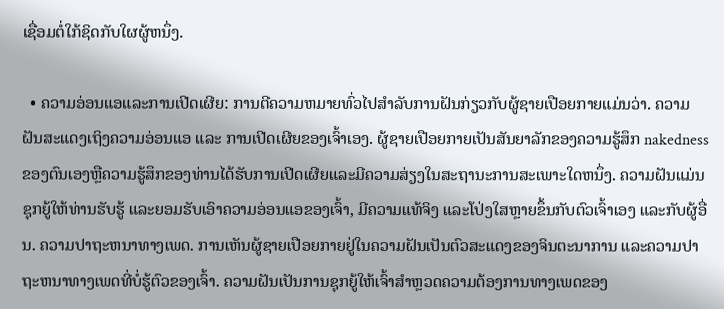ເຊື່ອມຕໍ່ໃກ້ຊິດກັບໃຜຜູ້ຫນຶ່ງ.

  • ຄວາມອ່ອນແອແລະການເປີດເຜີຍ: ການຕີຄວາມຫມາຍທົ່ວໄປສໍາລັບການຝັນກ່ຽວກັບຜູ້ຊາຍເປືອຍກາຍແມ່ນວ່າ. ຄວາມຝັນສະແດງເຖິງຄວາມອ່ອນແອ ແລະ ການເປີດເຜີຍຂອງເຈົ້າເອງ. ຜູ້ຊາຍເປືອຍກາຍເປັນສັນຍາລັກຂອງຄວາມຮູ້ສຶກ nakedness ຂອງຕົນເອງຫຼືຄວາມຮູ້ສຶກຂອງທ່ານໄດ້ຮັບການເປີດເຜີຍແລະມີຄວາມສ່ຽງໃນສະຖານະການສະເພາະໃດຫນຶ່ງ. ຄວາມຝັນແມ່ນຊຸກຍູ້ໃຫ້ທ່ານຮັບຮູ້ ແລະຍອມຮັບເອົາຄວາມອ່ອນແອຂອງເຈົ້າ, ມີຄວາມແທ້ຈິງ ແລະໂປ່ງໃສຫຼາຍຂຶ້ນກັບຕົວເຈົ້າເອງ ແລະກັບຜູ້ອື່ນ. ຄວາມປາຖະຫນາທາງເພດ. ການເຫັນຜູ້ຊາຍເປືອຍກາຍຢູ່ໃນຄວາມຝັນເປັນຕົວສະແດງຂອງຈິນຕະນາການ ແລະຄວາມປາຖະຫນາທາງເພດທີ່ບໍ່ຮູ້ຕົວຂອງເຈົ້າ. ຄວາມຝັນເປັນການຊຸກຍູ້ໃຫ້ເຈົ້າສຳຫຼວດຄວາມຕ້ອງການທາງເພດຂອງ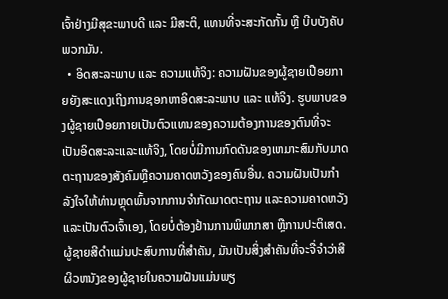ເຈົ້າຢ່າງມີສຸຂະພາບດີ ແລະ ມີສະຕິ, ແທນທີ່ຈະສະກັດກັ້ນ ຫຼື ບີບບັງຄັບພວກມັນ.
  • ອິດສະລະພາບ ແລະ ຄວາມແທ້ຈິງ: ຄວາມຝັນຂອງຜູ້ຊາຍເປືອຍກາຍຍັງສະແດງເຖິງການຊອກຫາອິດສະລະພາບ ແລະ ແທ້ຈິງ. ຮູບພາບຂອງຜູ້ຊາຍເປືອຍກາຍເປັນຕົວແທນຂອງຄວາມຕ້ອງການຂອງຕົນທີ່ຈະເປັນອິດສະລະແລະແທ້ຈິງ, ໂດຍບໍ່ມີການກົດດັນຂອງເຫມາະສົມກັບມາດຕະຖານຂອງສັງຄົມຫຼືຄວາມຄາດຫວັງຂອງຄົນອື່ນ. ຄວາມຝັນເປັນກຳລັງໃຈໃຫ້ທ່ານຫຼຸດພົ້ນຈາກການຈຳກັດມາດຕະຖານ ແລະຄວາມຄາດຫວັງ ແລະເປັນຕົວເຈົ້າເອງ, ໂດຍບໍ່ຕ້ອງຢ້ານການພິພາກສາ ຫຼືການປະຕິເສດ. ຜູ້ຊາຍສີດໍາແມ່ນປະສົບການທີ່ສໍາຄັນ, ມັນເປັນສິ່ງສໍາຄັນທີ່ຈະຈື່ຈໍາວ່າສີຜິວຫນັງຂອງຜູ້ຊາຍໃນຄວາມຝັນແມ່ນພຽ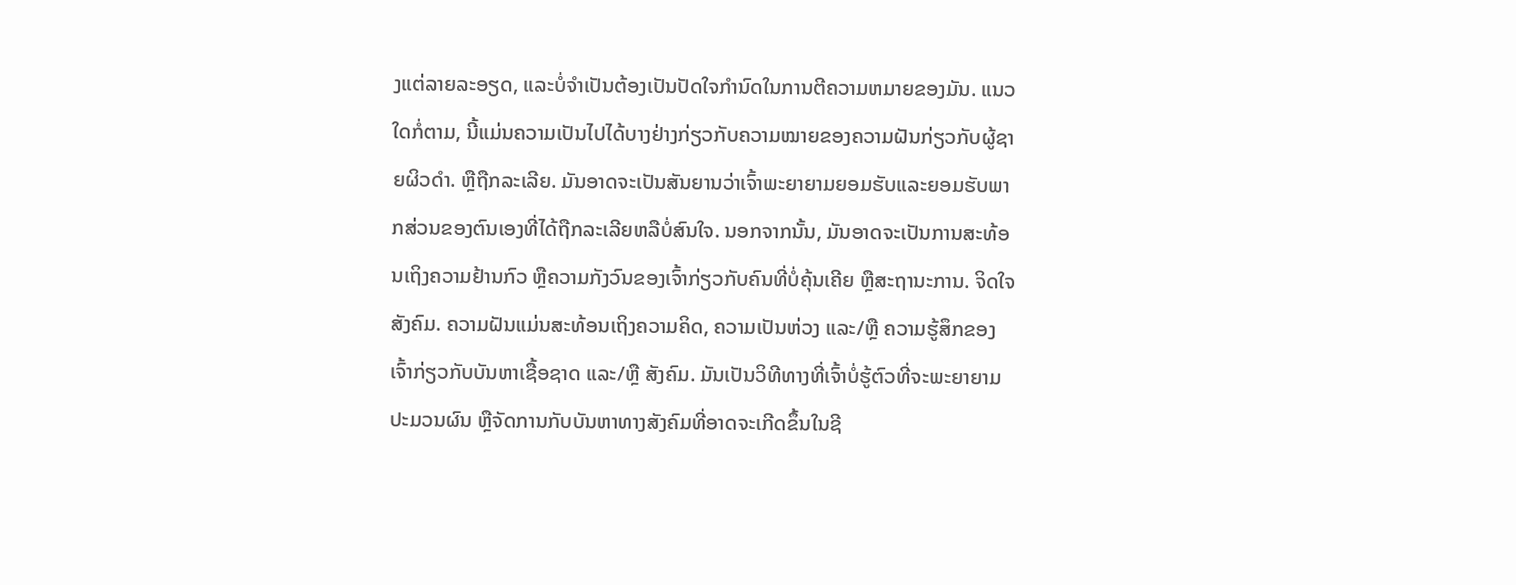ງແຕ່ລາຍລະອຽດ, ແລະບໍ່ຈໍາເປັນຕ້ອງເປັນປັດໃຈກໍານົດໃນການຕີຄວາມຫມາຍຂອງມັນ. ແນວໃດກໍ່ຕາມ, ນີ້ແມ່ນຄວາມເປັນໄປໄດ້ບາງຢ່າງກ່ຽວກັບຄວາມໝາຍຂອງຄວາມຝັນກ່ຽວກັບຜູ້ຊາຍຜິວດຳ. ຫຼືຖືກລະເລີຍ. ມັນອາດຈະເປັນສັນຍານວ່າເຈົ້າພະຍາຍາມຍອມຮັບແລະຍອມຮັບພາກສ່ວນຂອງຕົນເອງທີ່ໄດ້ຖືກລະເລີຍຫລືບໍ່ສົນໃຈ. ນອກຈາກນັ້ນ, ມັນອາດຈະເປັນການສະທ້ອນເຖິງຄວາມຢ້ານກົວ ຫຼືຄວາມກັງວົນຂອງເຈົ້າກ່ຽວກັບຄົນທີ່ບໍ່ຄຸ້ນເຄີຍ ຫຼືສະຖານະການ. ຈິດໃຈສັງຄົມ. ຄວາມຝັນແມ່ນສະທ້ອນເຖິງຄວາມຄິດ, ຄວາມເປັນຫ່ວງ ແລະ/ຫຼື ຄວາມຮູ້ສຶກຂອງເຈົ້າກ່ຽວກັບບັນຫາເຊື້ອຊາດ ແລະ/ຫຼື ສັງຄົມ. ມັນເປັນວິທີທາງທີ່ເຈົ້າບໍ່ຮູ້ຕົວທີ່ຈະພະຍາຍາມປະມວນຜົນ ຫຼືຈັດການກັບບັນຫາທາງສັງຄົມທີ່ອາດຈະເກີດຂຶ້ນໃນຊີ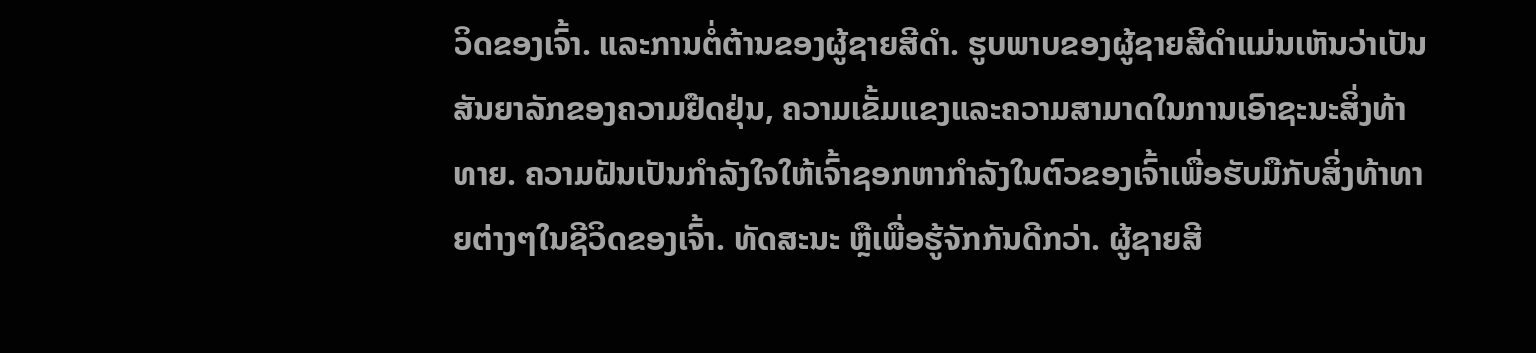ວິດຂອງເຈົ້າ. ແລະການຕໍ່ຕ້ານຂອງຜູ້ຊາຍສີດໍາ. ຮູບພາບຂອງຜູ້ຊາຍສີດໍາແມ່ນເຫັນວ່າເປັນສັນຍາລັກຂອງຄວາມຢືດຢຸ່ນ, ຄວາມເຂັ້ມແຂງແລະຄວາມສາມາດໃນການເອົາຊະນະສິ່ງທ້າທາຍ. ຄວາມຝັນເປັນກຳລັງໃຈໃຫ້ເຈົ້າຊອກຫາກຳລັງໃນຕົວຂອງເຈົ້າເພື່ອຮັບມືກັບສິ່ງທ້າທາຍຕ່າງໆໃນຊີວິດຂອງເຈົ້າ. ທັດສະນະ ຫຼືເພື່ອຮູ້ຈັກກັນດີກວ່າ. ຜູ້ຊາຍສີ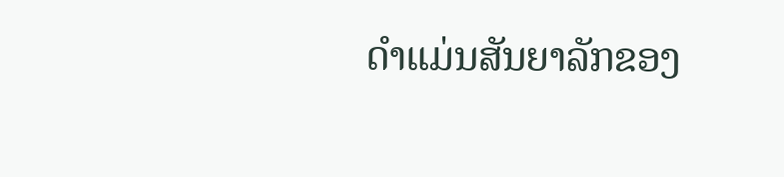ດໍາແມ່ນສັນຍາລັກຂອງ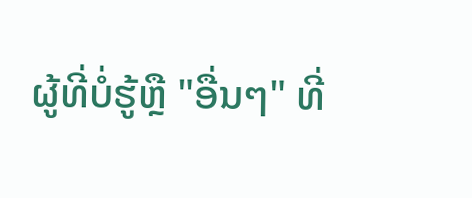ຜູ້ທີ່ບໍ່ຮູ້ຫຼື "ອື່ນໆ" ທີ່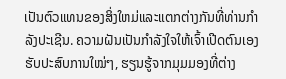ເປັນຕົວແທນຂອງສິ່ງໃຫມ່ແລະແຕກຕ່າງກັນທີ່ທ່ານກໍາລັງປະເຊີນ. ຄວາມຝັນເປັນກຳລັງໃຈໃຫ້ເຈົ້າເປີດຕົນເອງຮັບປະສົບການໃໝ່ໆ, ຮຽນຮູ້ຈາກມຸມມອງທີ່ຕ່າງ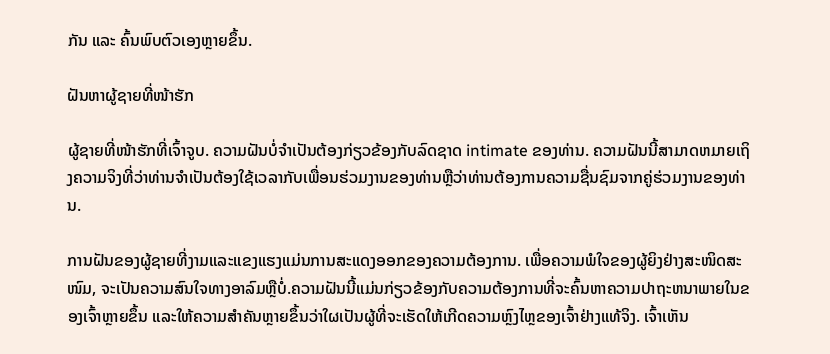ກັນ ແລະ ຄົ້ນພົບຕົວເອງຫຼາຍຂຶ້ນ.

ຝັນຫາຜູ້ຊາຍທີ່ໜ້າຮັກ

ຜູ້ຊາຍທີ່ໜ້າຮັກທີ່ເຈົ້າຈູບ. ຄວາມຝັນບໍ່ຈໍາເປັນຕ້ອງກ່ຽວຂ້ອງກັບລົດຊາດ intimate ຂອງທ່ານ. ຄວາມຝັນນີ້ສາມາດຫມາຍເຖິງຄວາມຈິງທີ່ວ່າທ່ານຈໍາເປັນຕ້ອງໃຊ້ເວລາກັບເພື່ອນຮ່ວມງານຂອງທ່ານຫຼືວ່າທ່ານຕ້ອງການຄວາມຊື່ນຊົມຈາກຄູ່ຮ່ວມງານຂອງທ່ານ.

ການຝັນຂອງຜູ້ຊາຍທີ່ງາມແລະແຂງແຮງແມ່ນການສະແດງອອກຂອງຄວາມຕ້ອງການ. ເພື່ອຄວາມພໍໃຈຂອງຜູ້ຍິງຢ່າງສະໜິດສະໜົມ, ຈະເປັນຄວາມສົນໃຈທາງອາລົມຫຼືບໍ່.ຄວາມຝັນນີ້ແມ່ນກ່ຽວຂ້ອງກັບຄວາມຕ້ອງການທີ່ຈະຄົ້ນຫາຄວາມປາຖະຫນາພາຍໃນຂອງເຈົ້າຫຼາຍຂຶ້ນ ແລະໃຫ້ຄວາມສໍາຄັນຫຼາຍຂຶ້ນວ່າໃຜເປັນຜູ້ທີ່ຈະເຮັດໃຫ້ເກີດຄວາມຫຼົງໄຫຼຂອງເຈົ້າຢ່າງແທ້ຈິງ. ເຈົ້າເຫັນ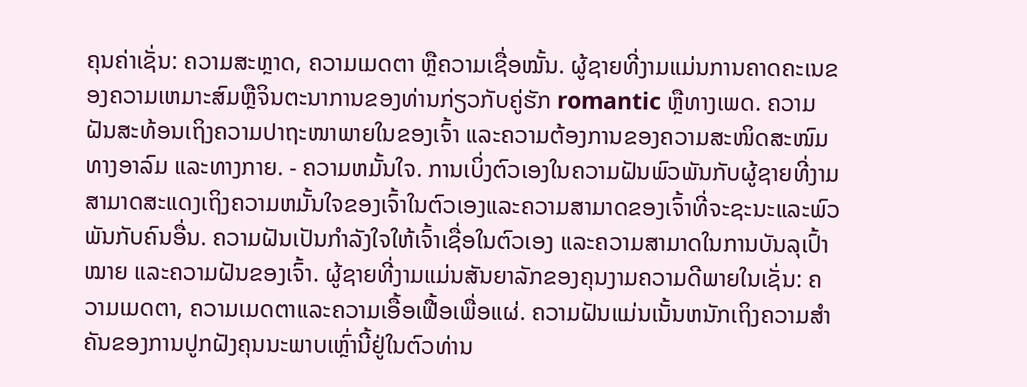ຄຸນຄ່າເຊັ່ນ: ຄວາມສະຫຼາດ, ຄວາມເມດຕາ ຫຼືຄວາມເຊື່ອໝັ້ນ. ຜູ້ຊາຍທີ່ງາມແມ່ນການຄາດຄະເນຂອງຄວາມເຫມາະສົມຫຼືຈິນຕະນາການຂອງທ່ານກ່ຽວກັບຄູ່ຮັກ romantic ຫຼືທາງເພດ. ຄວາມຝັນສະທ້ອນເຖິງຄວາມປາຖະໜາພາຍໃນຂອງເຈົ້າ ແລະຄວາມຕ້ອງການຂອງຄວາມສະໜິດສະໜົມທາງອາລົມ ແລະທາງກາຍ. - ຄວາມຫມັ້ນໃຈ. ການເບິ່ງຕົວເອງໃນຄວາມຝັນພົວພັນກັບຜູ້ຊາຍທີ່ງາມສາມາດສະແດງເຖິງຄວາມຫມັ້ນໃຈຂອງເຈົ້າໃນຕົວເອງແລະຄວາມສາມາດຂອງເຈົ້າທີ່ຈະຊະນະແລະພົວພັນກັບຄົນອື່ນ. ຄວາມຝັນເປັນກຳລັງໃຈໃຫ້ເຈົ້າເຊື່ອໃນຕົວເອງ ແລະຄວາມສາມາດໃນການບັນລຸເປົ້າໝາຍ ແລະຄວາມຝັນຂອງເຈົ້າ. ຜູ້ຊາຍທີ່ງາມແມ່ນສັນຍາລັກຂອງຄຸນງາມຄວາມດີພາຍໃນເຊັ່ນ: ຄວາມເມດຕາ, ຄວາມເມດຕາແລະຄວາມເອື້ອເຟື້ອເພື່ອແຜ່. ຄວາມຝັນແມ່ນເນັ້ນຫນັກເຖິງຄວາມສໍາຄັນຂອງການປູກຝັງຄຸນນະພາບເຫຼົ່ານີ້ຢູ່ໃນຕົວທ່ານ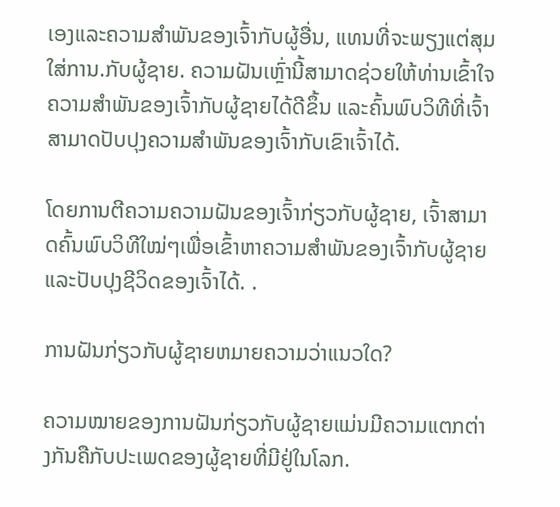ເອງແລະຄວາມສໍາພັນຂອງເຈົ້າກັບຜູ້ອື່ນ, ແທນທີ່ຈະພຽງແຕ່ສຸມໃສ່ການ.ກັບຜູ້ຊາຍ. ຄວາມຝັນເຫຼົ່ານີ້ສາມາດຊ່ວຍໃຫ້ທ່ານເຂົ້າໃຈຄວາມສຳພັນຂອງເຈົ້າກັບຜູ້ຊາຍໄດ້ດີຂຶ້ນ ແລະຄົ້ນພົບວິທີທີ່ເຈົ້າສາມາດປັບປຸງຄວາມສໍາພັນຂອງເຈົ້າກັບເຂົາເຈົ້າໄດ້.

ໂດຍການຕີຄວາມຄວາມຝັນຂອງເຈົ້າກ່ຽວກັບຜູ້ຊາຍ, ເຈົ້າສາມາດຄົ້ນພົບວິທີໃໝ່ໆເພື່ອເຂົ້າຫາຄວາມສໍາພັນຂອງເຈົ້າກັບຜູ້ຊາຍ ແລະປັບປຸງຊີວິດຂອງເຈົ້າໄດ້. .

ການຝັນກ່ຽວກັບຜູ້ຊາຍຫມາຍຄວາມວ່າແນວໃດ?

ຄວາມໝາຍຂອງການຝັນກ່ຽວກັບຜູ້ຊາຍແມ່ນມີຄວາມແຕກຕ່າງກັນຄືກັບປະເພດຂອງຜູ້ຊາຍທີ່ມີຢູ່ໃນໂລກ.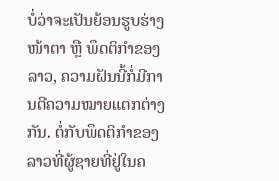ບໍ່ວ່າຈະເປັນຍ້ອນຮູບຮ່າງໜ້າຕາ ຫຼື ພຶດຕິກຳຂອງລາວ, ຄວາມຝັນນີ້ກໍ່ມີການຕີຄວາມໝາຍແຕກຕ່າງກັນ. ຕໍ່ກັບພຶດຕິກຳຂອງລາວທີ່ຜູ້ຊາຍທີ່ຢູ່ໃນຄ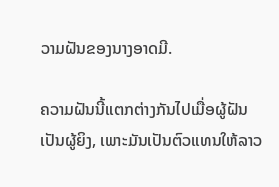ວາມຝັນຂອງນາງອາດມີ.

ຄວາມຝັນນີ້ແຕກຕ່າງກັນໄປເມື່ອຜູ້ຝັນເປັນຜູ້ຍິງ, ເພາະມັນເປັນຕົວແທນໃຫ້ລາວ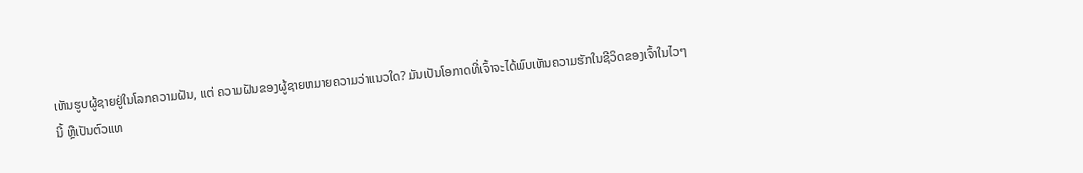ເຫັນຮູບຜູ້ຊາຍຢູ່ໃນໂລກຄວາມຝັນ, ແຕ່ ຄວາມຝັນຂອງຜູ້ຊາຍຫມາຍຄວາມວ່າແນວໃດ? ມັນເປັນໂອກາດທີ່ເຈົ້າຈະໄດ້ພົບເຫັນຄວາມຮັກໃນຊີວິດຂອງເຈົ້າໃນໄວໆນີ້ ຫຼືເປັນຕົວແທ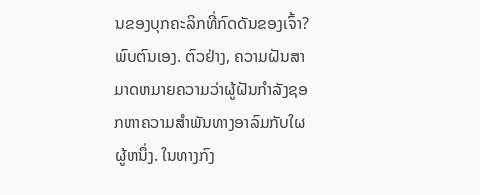ນຂອງບຸກຄະລິກທີ່ກົດດັນຂອງເຈົ້າ? ພົບຕົນເອງ. ຕົວຢ່າງ, ຄວາມຝັນສາມາດຫມາຍຄວາມວ່າຜູ້ຝັນກໍາລັງຊອກຫາຄວາມສໍາພັນທາງອາລົມກັບໃຜຜູ້ຫນຶ່ງ. ໃນທາງກົງ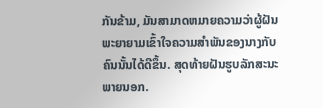ກັນຂ້າມ, ມັນສາມາດຫມາຍຄວາມວ່າຜູ້ຝັນພະຍາຍາມເຂົ້າໃຈຄວາມສໍາພັນຂອງນາງກັບຄົນນັ້ນໄດ້ດີຂຶ້ນ. ສຸດທ້າຍຝັນຮູບລັກສະນະພາຍນອກ.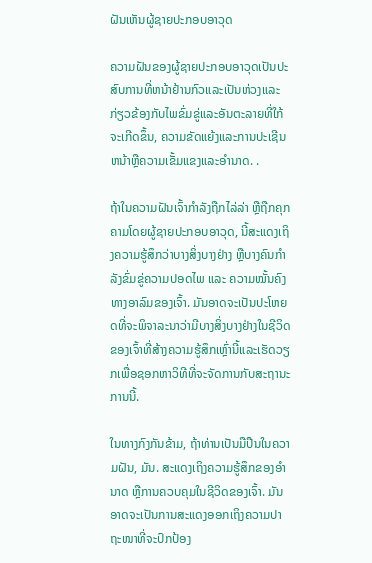ຝັນເຫັນຜູ້ຊາຍປະກອບອາວຸດ

ຄວາມຝັນຂອງຜູ້ຊາຍປະກອບອາວຸດເປັນປະສົບການທີ່ຫນ້າຢ້ານກົວແລະເປັນຫ່ວງແລະກ່ຽວຂ້ອງກັບໄພຂົ່ມຂູ່ແລະອັນຕະລາຍທີ່ໃກ້ຈະເກີດຂຶ້ນ, ຄວາມຂັດແຍ້ງແລະການປະເຊີນຫນ້າຫຼືຄວາມເຂັ້ມແຂງແລະອໍານາດ. .

ຖ້າໃນຄວາມຝັນເຈົ້າກຳລັງຖືກໄລ່ລ່າ ຫຼືຖືກຄຸກຄາມໂດຍຜູ້ຊາຍປະກອບອາວຸດ, ນີ້ສະແດງເຖິງຄວາມຮູ້ສຶກວ່າບາງສິ່ງບາງຢ່າງ ຫຼືບາງຄົນກຳລັງຂົ່ມຂູ່ຄວາມປອດໄພ ແລະ ຄວາມໝັ້ນຄົງທາງອາລົມຂອງເຈົ້າ. ມັນອາດຈະເປັນປະໂຫຍດທີ່ຈະພິຈາລະນາວ່າມີບາງສິ່ງບາງຢ່າງໃນຊີວິດຂອງເຈົ້າທີ່ສ້າງຄວາມຮູ້ສຶກເຫຼົ່ານີ້ແລະເຮັດວຽກເພື່ອຊອກຫາວິທີທີ່ຈະຈັດການກັບສະຖານະການນີ້.

ໃນທາງກົງກັນຂ້າມ, ຖ້າທ່ານເປັນມືປືນໃນຄວາມຝັນ, ມັນ. ສະແດງເຖິງຄວາມຮູ້ສຶກຂອງອຳນາດ ຫຼືການຄວບຄຸມໃນຊີວິດຂອງເຈົ້າ. ມັນອາດຈະເປັນການສະແດງອອກເຖິງຄວາມປາຖະໜາທີ່ຈະປົກປ້ອງ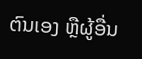ຕົນເອງ ຫຼືຜູ້ອື່ນ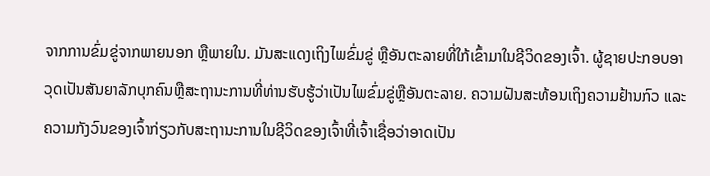ຈາກການຂົ່ມຂູ່ຈາກພາຍນອກ ຫຼືພາຍໃນ. ມັນສະແດງເຖິງໄພຂົ່ມຂູ່ ຫຼືອັນຕະລາຍທີ່ໃກ້ເຂົ້າມາໃນຊີວິດຂອງເຈົ້າ. ຜູ້ຊາຍປະກອບອາວຸດເປັນສັນຍາລັກບຸກຄົນຫຼືສະຖານະການທີ່ທ່ານຮັບຮູ້ວ່າເປັນໄພຂົ່ມຂູ່ຫຼືອັນຕະລາຍ. ຄວາມຝັນສະທ້ອນເຖິງຄວາມຢ້ານກົວ ແລະຄວາມກັງວົນຂອງເຈົ້າກ່ຽວກັບສະຖານະການໃນຊີວິດຂອງເຈົ້າທີ່ເຈົ້າເຊື່ອວ່າອາດເປັນ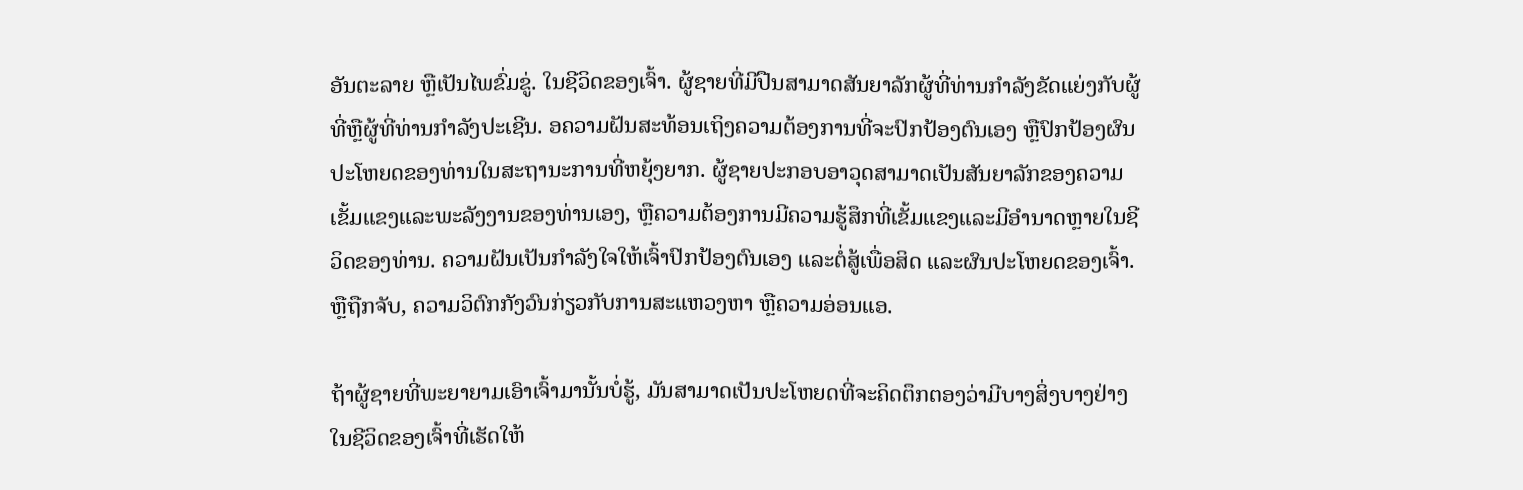ອັນຕະລາຍ ຫຼືເປັນໄພຂົ່ມຂູ່. ໃນຊີວິດຂອງເຈົ້າ. ຜູ້ຊາຍທີ່ມີປືນສາມາດສັນຍາລັກຜູ້ທີ່ທ່ານກໍາລັງຂັດແຍ່ງກັບຜູ້ທີ່ຫຼືຜູ້ທີ່ທ່ານກໍາລັງປະເຊີນ. ອຄວາມຝັນສະທ້ອນເຖິງຄວາມຕ້ອງການທີ່ຈະປົກປ້ອງຕົນເອງ ຫຼືປົກປ້ອງຜົນປະໂຫຍດຂອງທ່ານໃນສະຖານະການທີ່ຫຍຸ້ງຍາກ. ຜູ້ຊາຍປະກອບອາວຸດສາມາດເປັນສັນຍາລັກຂອງຄວາມເຂັ້ມແຂງແລະພະລັງງານຂອງທ່ານເອງ, ຫຼືຄວາມຕ້ອງການມີຄວາມຮູ້ສຶກທີ່ເຂັ້ມແຂງແລະມີອໍານາດຫຼາຍໃນຊີວິດຂອງທ່ານ. ຄວາມຝັນເປັນກຳລັງໃຈໃຫ້ເຈົ້າປົກປ້ອງຕົນເອງ ແລະຕໍ່ສູ້ເພື່ອສິດ ແລະຜົນປະໂຫຍດຂອງເຈົ້າ. ຫຼືຖືກຈັບ, ຄວາມວິຕົກກັງວົນກ່ຽວກັບການສະແຫວງຫາ ຫຼືຄວາມອ່ອນແອ.

ຖ້າຜູ້ຊາຍທີ່ພະຍາຍາມເອົາເຈົ້າມານັ້ນບໍ່ຮູ້, ມັນສາມາດເປັນປະໂຫຍດທີ່ຈະຄິດຕຶກຕອງວ່າມີບາງສິ່ງບາງຢ່າງໃນຊີວິດຂອງເຈົ້າທີ່ເຮັດໃຫ້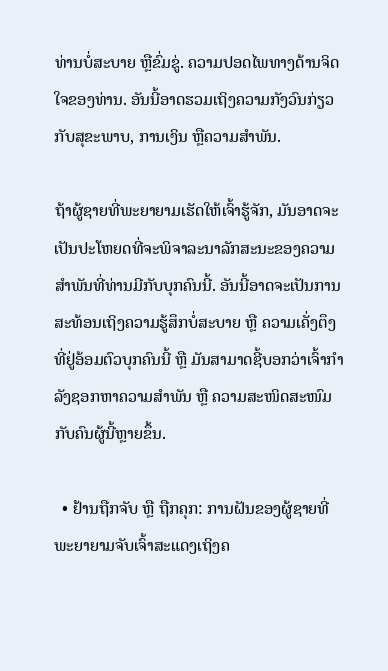ທ່ານບໍ່ສະບາຍ ຫຼືຂົ່ມຂູ່. ຄວາມປອດໄພທາງດ້ານຈິດໃຈຂອງທ່ານ. ອັນນີ້ອາດຮວມເຖິງຄວາມກັງວົນກ່ຽວກັບສຸຂະພາບ, ການເງິນ ຫຼືຄວາມສຳພັນ.

ຖ້າຜູ້ຊາຍທີ່ພະຍາຍາມເຮັດໃຫ້ເຈົ້າຮູ້ຈັກ, ມັນອາດຈະເປັນປະໂຫຍດທີ່ຈະພິຈາລະນາລັກສະນະຂອງຄວາມສຳພັນທີ່ທ່ານມີກັບບຸກຄົນນີ້. ອັນນີ້ອາດຈະເປັນການສະທ້ອນເຖິງຄວາມຮູ້ສຶກບໍ່ສະບາຍ ຫຼື ຄວາມເຄັ່ງຕຶງທີ່ຢູ່ອ້ອມຕົວບຸກຄົນນີ້ ຫຼື ມັນສາມາດຊີ້ບອກວ່າເຈົ້າກຳລັງຊອກຫາຄວາມສຳພັນ ຫຼື ຄວາມສະໜິດສະໜົມກັບຄົນຜູ້ນີ້ຫຼາຍຂຶ້ນ.

  • ຢ້ານຖືກຈັບ ຫຼື ຖືກຄຸກ: ການຝັນຂອງຜູ້ຊາຍທີ່ພະຍາຍາມຈັບເຈົ້າສະແດງເຖິງຄ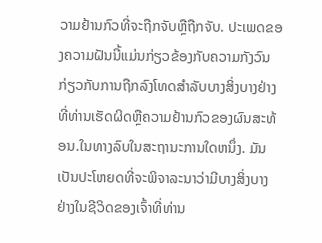ວາມຢ້ານກົວທີ່ຈະຖືກຈັບຫຼືຖືກຈັບ. ປະເພດຂອງຄວາມຝັນນີ້ແມ່ນກ່ຽວຂ້ອງກັບຄວາມກັງວົນກ່ຽວກັບການຖືກລົງໂທດສໍາລັບບາງສິ່ງບາງຢ່າງທີ່ທ່ານເຮັດຜິດຫຼືຄວາມຢ້ານກົວຂອງຜົນສະທ້ອນ.ໃນທາງລົບໃນສະຖານະການໃດຫນຶ່ງ. ມັນເປັນປະໂຫຍດທີ່ຈະພິຈາລະນາວ່າມີບາງສິ່ງບາງຢ່າງໃນຊີວິດຂອງເຈົ້າທີ່ທ່ານ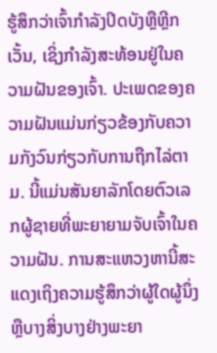ຮູ້ສຶກວ່າເຈົ້າກໍາລັງປິດບັງຫຼືຫຼີກເວັ້ນ, ເຊິ່ງກໍາລັງສະທ້ອນຢູ່ໃນຄວາມຝັນຂອງເຈົ້າ. ປະເພດຂອງຄວາມຝັນແມ່ນກ່ຽວຂ້ອງກັບຄວາມກັງວົນກ່ຽວກັບການຖືກໄລ່ຕາມ. ນີ້ແມ່ນສັນຍາລັກໂດຍຕົວເລກຜູ້ຊາຍທີ່ພະຍາຍາມຈັບເຈົ້າໃນຄວາມຝັນ. ການສະແຫວງຫານີ້ສະແດງເຖິງຄວາມຮູ້ສຶກວ່າຜູ້ໃດຜູ້ນຶ່ງ ຫຼືບາງສິ່ງບາງຢ່າງພະຍາ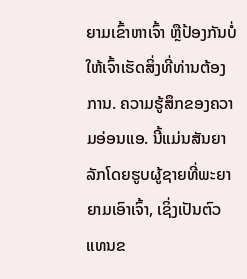ຍາມເຂົ້າຫາເຈົ້າ ຫຼືປ້ອງກັນບໍ່ໃຫ້ເຈົ້າເຮັດສິ່ງທີ່ທ່ານຕ້ອງການ. ຄວາມຮູ້ສຶກຂອງຄວາມອ່ອນແອ. ນີ້ແມ່ນສັນຍາລັກໂດຍຮູບຜູ້ຊາຍທີ່ພະຍາຍາມເອົາເຈົ້າ, ເຊິ່ງເປັນຕົວແທນຂ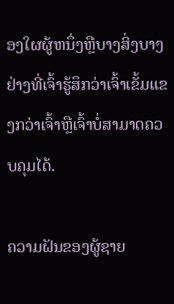ອງໃຜຜູ້ຫນຶ່ງຫຼືບາງສິ່ງບາງຢ່າງທີ່ເຈົ້າຮູ້ສຶກວ່າເຈົ້າເຂັ້ມແຂງກວ່າເຈົ້າຫຼືເຈົ້າບໍ່ສາມາດຄວບຄຸມໄດ້.

ຄວາມຝັນຂອງຜູ້ຊາຍ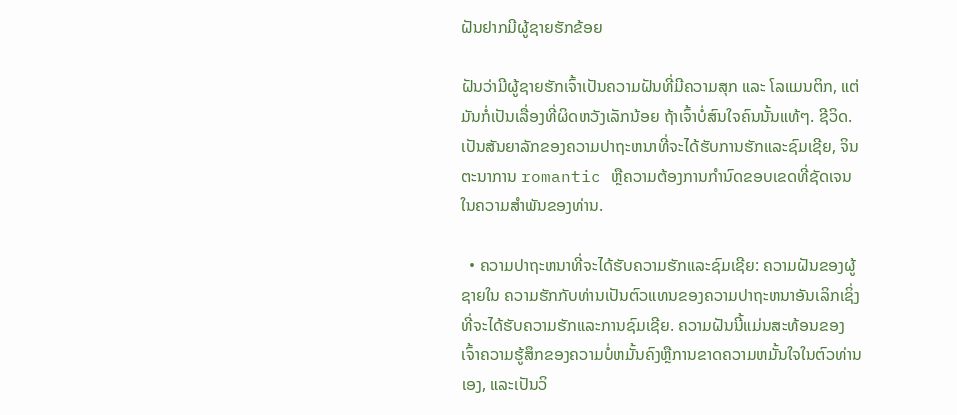ຝັນຢາກມີຜູ້ຊາຍຮັກຂ້ອຍ

ຝັນວ່າມີຜູ້ຊາຍຮັກເຈົ້າເປັນຄວາມຝັນທີ່ມີຄວາມສຸກ ແລະ ໂລແມນຕິກ, ແຕ່ມັນກໍ່ເປັນເລື່ອງທີ່ຜິດຫວັງເລັກນ້ອຍ ຖ້າເຈົ້າບໍ່ສົນໃຈຄົນນັ້ນແທ້ໆ. ຊີວິດ. ເປັນສັນຍາລັກຂອງຄວາມປາຖະຫນາທີ່ຈະໄດ້ຮັບການຮັກແລະຊົມເຊີຍ, ຈິນຕະນາການ romantic ຫຼືຄວາມຕ້ອງການກໍານົດຂອບເຂດທີ່ຊັດເຈນໃນຄວາມສໍາພັນຂອງທ່ານ.

  • ຄວາມປາຖະຫນາທີ່ຈະໄດ້ຮັບຄວາມຮັກແລະຊົມເຊີຍ: ຄວາມຝັນຂອງຜູ້ຊາຍໃນ ຄວາມຮັກກັບທ່ານເປັນຕົວແທນຂອງຄວາມປາຖະຫນາອັນເລິກເຊິ່ງທີ່ຈະໄດ້ຮັບຄວາມຮັກແລະການຊົມເຊີຍ. ຄວາມຝັນນີ້ແມ່ນສະທ້ອນຂອງເຈົ້າຄວາມຮູ້ສຶກຂອງຄວາມບໍ່ຫມັ້ນຄົງຫຼືການຂາດຄວາມຫມັ້ນໃຈໃນຕົວທ່ານເອງ, ແລະເປັນວິ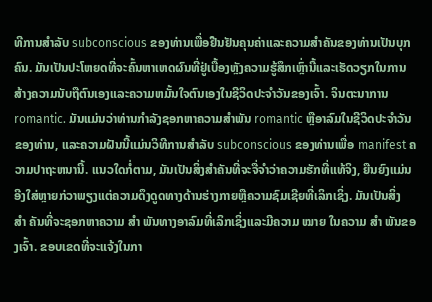ທີການສໍາລັບ subconscious ຂອງທ່ານເພື່ອຢືນຢັນຄຸນຄ່າແລະຄວາມສໍາຄັນຂອງທ່ານເປັນບຸກຄົນ. ມັນເປັນປະໂຫຍດທີ່ຈະຄົ້ນຫາເຫດຜົນທີ່ຢູ່ເບື້ອງຫຼັງຄວາມຮູ້ສຶກເຫຼົ່ານີ້ແລະເຮັດວຽກໃນການສ້າງຄວາມນັບຖືຕົນເອງແລະຄວາມຫມັ້ນໃຈຕົນເອງໃນຊີວິດປະຈໍາວັນຂອງເຈົ້າ. ຈິນຕະນາການ romantic. ມັນແມ່ນວ່າທ່ານກໍາລັງຊອກຫາຄວາມສໍາພັນ romantic ຫຼືອາລົມໃນຊີວິດປະຈໍາວັນຂອງທ່ານ, ແລະຄວາມຝັນນີ້ແມ່ນວິທີການສໍາລັບ subconscious ຂອງທ່ານເພື່ອ manifest ຄວາມປາຖະຫນານີ້. ແນວໃດກໍ່ຕາມ, ມັນເປັນສິ່ງສໍາຄັນທີ່ຈະຈື່ຈໍາວ່າຄວາມຮັກທີ່ແທ້ຈິງ, ຍືນຍົງແມ່ນອີງໃສ່ຫຼາຍກ່ວາພຽງແຕ່ຄວາມດຶງດູດທາງດ້ານຮ່າງກາຍຫຼືຄວາມຊົມເຊີຍທີ່ເລິກເຊິ່ງ. ມັນເປັນສິ່ງ ສຳ ຄັນທີ່ຈະຊອກຫາຄວາມ ສຳ ພັນທາງອາລົມທີ່ເລິກເຊິ່ງແລະມີຄວາມ ໝາຍ ໃນຄວາມ ສຳ ພັນຂອງເຈົ້າ. ຂອບເຂດທີ່ຈະແຈ້ງໃນກາ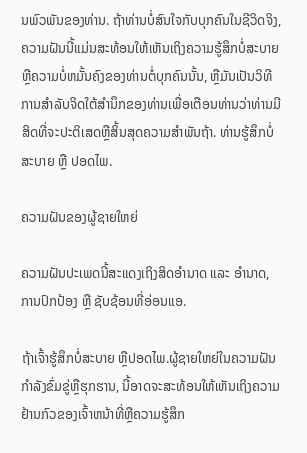ນພົວພັນຂອງທ່ານ. ຖ້າທ່ານບໍ່ສົນໃຈກັບບຸກຄົນໃນຊີວິດຈິງ, ຄວາມຝັນນີ້ແມ່ນສະທ້ອນໃຫ້ເຫັນເຖິງຄວາມຮູ້ສຶກບໍ່ສະບາຍຫຼືຄວາມບໍ່ຫມັ້ນຄົງຂອງທ່ານຕໍ່ບຸກຄົນນັ້ນ, ຫຼືມັນເປັນວິທີການສໍາລັບຈິດໃຕ້ສໍານຶກຂອງທ່ານເພື່ອເຕືອນທ່ານວ່າທ່ານມີສິດທີ່ຈະປະຕິເສດຫຼືສິ້ນສຸດຄວາມສໍາພັນຖ້າ. ທ່ານຮູ້ສຶກບໍ່ສະບາຍ ຫຼື ປອດໄພ.

ຄວາມຝັນຂອງຜູ້ຊາຍໃຫຍ່

ຄວາມຝັນປະເພດນີ້ສະແດງເຖິງສິດອຳນາດ ແລະ ອຳນາດ, ການປົກປ້ອງ ຫຼື ຊັບຊ້ອນທີ່ອ່ອນແອ.

ຖ້າເຈົ້າຮູ້ສຶກບໍ່ສະບາຍ ຫຼືປອດໄພ.ຜູ້ຊາຍໃຫຍ່ໃນຄວາມຝັນກໍາລັງຂົ່ມຂູ່ຫຼືຮຸກຮານ, ນີ້ອາດຈະສະທ້ອນໃຫ້ເຫັນເຖິງຄວາມຢ້ານກົວຂອງເຈົ້າຫນ້າທີ່ຫຼືຄວາມຮູ້ສຶກ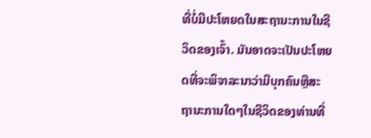ທີ່ບໍ່ມີປະໂຫຍດໃນສະຖານະການໃນຊີວິດຂອງເຈົ້າ. ມັນອາດຈະເປັນປະໂຫຍດທີ່ຈະພິຈາລະນາວ່າມີບຸກຄົນຫຼືສະຖານະການໃດໆໃນຊີວິດຂອງທ່ານທີ່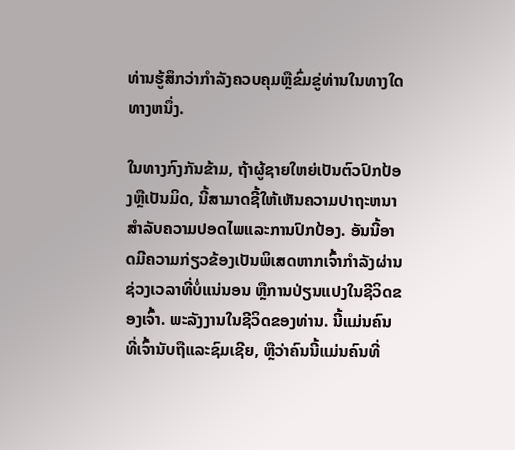ທ່ານຮູ້ສຶກວ່າກໍາລັງຄວບຄຸມຫຼືຂົ່ມຂູ່ທ່ານໃນທາງໃດທາງຫນຶ່ງ.

ໃນທາງກົງກັນຂ້າມ, ຖ້າຜູ້ຊາຍໃຫຍ່ເປັນຕົວປົກປ້ອງຫຼືເປັນມິດ, ນີ້ສາມາດຊີ້ໃຫ້ເຫັນຄວາມປາຖະຫນາສໍາລັບຄວາມປອດໄພແລະການປົກປ້ອງ. ອັນນີ້ອາດມີຄວາມກ່ຽວຂ້ອງເປັນພິເສດຫາກເຈົ້າກຳລັງຜ່ານຊ່ວງເວລາທີ່ບໍ່ແນ່ນອນ ຫຼືການປ່ຽນແປງໃນຊີວິດຂອງເຈົ້າ. ພະລັງງານໃນຊີວິດຂອງທ່ານ. ນີ້ແມ່ນຄົນທີ່ເຈົ້ານັບຖືແລະຊົມເຊີຍ, ຫຼືວ່າຄົນນີ້ແມ່ນຄົນທີ່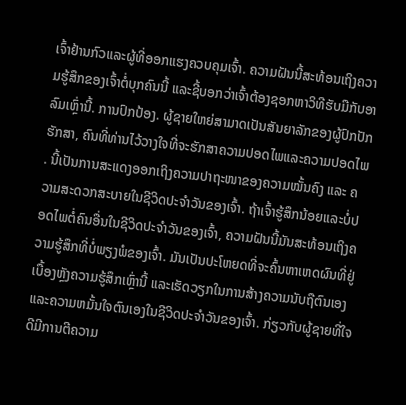ເຈົ້າຢ້ານກົວແລະຜູ້ທີ່ອອກແຮງຄວບຄຸມເຈົ້າ. ຄວາມຝັນນີ້ສະທ້ອນເຖິງຄວາມຮູ້ສຶກຂອງເຈົ້າຕໍ່ບຸກຄົນນີ້ ແລະຊີ້ບອກວ່າເຈົ້າຕ້ອງຊອກຫາວິທີຮັບມືກັບອາລົມເຫຼົ່ານີ້. ການປົກປ້ອງ. ຜູ້ຊາຍໃຫຍ່ສາມາດເປັນສັນຍາລັກຂອງຜູ້ປົກປັກຮັກສາ, ຄົນທີ່ທ່ານໄວ້ວາງໃຈທີ່ຈະຮັກສາຄວາມປອດໄພແລະຄວາມປອດໄພ. ນີ້ເປັນການສະແດງອອກເຖິງຄວາມປາຖະໜາຂອງຄວາມໝັ້ນຄົງ ແລະ ຄວາມສະດວກສະບາຍໃນຊີວິດປະຈຳວັນຂອງເຈົ້າ. ຖ້າເຈົ້າຮູ້ສຶກນ້ອຍແລະບໍ່ປອດໄພຕໍ່ຄົນອື່ນໃນຊີວິດປະຈໍາວັນຂອງເຈົ້າ, ຄວາມຝັນນີ້ມັນສະທ້ອນເຖິງຄວາມຮູ້ສຶກທີ່ບໍ່ພຽງພໍຂອງເຈົ້າ. ມັນເປັນປະໂຫຍດທີ່ຈະຄົ້ນຫາເຫດຜົນທີ່ຢູ່ເບື້ອງຫຼັງຄວາມຮູ້ສຶກເຫຼົ່ານີ້ ແລະເຮັດວຽກໃນການສ້າງຄວາມນັບຖືຕົນເອງ ແລະຄວາມຫມັ້ນໃຈຕົນເອງໃນຊີວິດປະຈໍາວັນຂອງເຈົ້າ. ກ່ຽວກັບຜູ້ຊາຍທີ່ໃຈດີມີການຕີຄວາມ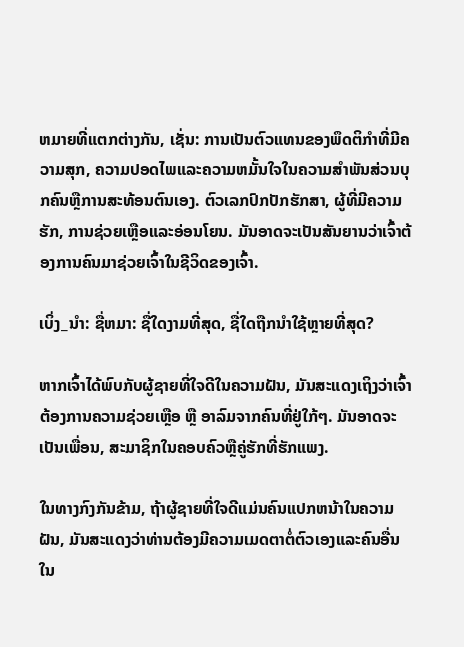ຫມາຍທີ່ແຕກຕ່າງກັນ, ເຊັ່ນ: ການເປັນຕົວແທນຂອງພຶດຕິກໍາທີ່ມີຄວາມສຸກ, ຄວາມປອດໄພແລະຄວາມຫມັ້ນໃຈໃນຄວາມສໍາພັນສ່ວນບຸກຄົນຫຼືການສະທ້ອນຕົນເອງ. ຕົວເລກປົກປັກຮັກສາ, ຜູ້ທີ່ມີຄວາມຮັກ, ການຊ່ວຍເຫຼືອແລະອ່ອນໂຍນ. ມັນອາດຈະເປັນສັນຍານວ່າເຈົ້າຕ້ອງການຄົນມາຊ່ວຍເຈົ້າໃນຊີວິດຂອງເຈົ້າ.

ເບິ່ງ_ນຳ: ຊື່ຫມາ: ຊື່ໃດງາມທີ່ສຸດ, ຊື່ໃດຖືກນໍາໃຊ້ຫຼາຍທີ່ສຸດ?

ຫາກເຈົ້າໄດ້ພົບກັບຜູ້ຊາຍທີ່ໃຈດີໃນຄວາມຝັນ, ມັນສະແດງເຖິງວ່າເຈົ້າຕ້ອງການຄວາມຊ່ວຍເຫຼືອ ຫຼື ອາລົມຈາກຄົນທີ່ຢູ່ໃກ້ໆ. ມັນອາດຈະເປັນເພື່ອນ, ສະມາຊິກໃນຄອບຄົວຫຼືຄູ່ຮັກທີ່ຮັກແພງ.

ໃນທາງກົງກັນຂ້າມ, ຖ້າຜູ້ຊາຍທີ່ໃຈດີແມ່ນຄົນແປກຫນ້າໃນຄວາມຝັນ, ມັນສະແດງວ່າທ່ານຕ້ອງມີຄວາມເມດຕາຕໍ່ຕົວເອງແລະຄົນອື່ນໃນ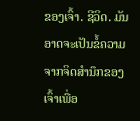ຂອງເຈົ້າ. ຊີວິດ. ມັນອາດຈະເປັນຂໍ້ຄວາມຈາກຈິດສໍານຶກຂອງເຈົ້າເພື່ອ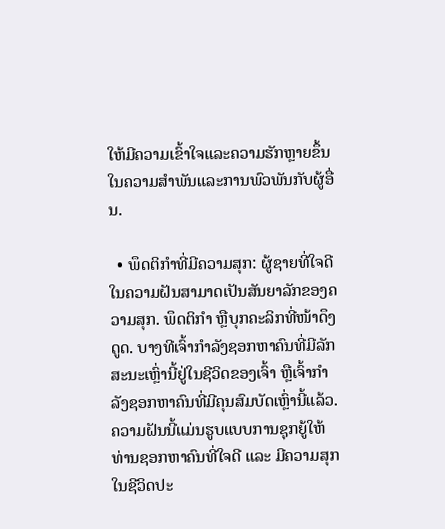ໃຫ້ມີຄວາມເຂົ້າໃຈແລະຄວາມຮັກຫຼາຍຂຶ້ນໃນຄວາມສໍາພັນແລະການພົວພັນກັບຜູ້ອື່ນ.

  • ພຶດຕິກໍາທີ່ມີຄວາມສຸກ: ຜູ້ຊາຍທີ່ໃຈດີໃນຄວາມຝັນສາມາດເປັນສັນຍາລັກຂອງຄວາມສຸກ. ພຶດຕິກຳ ຫຼືບຸກຄະລິກທີ່ໜ້າດຶງດູດ. ບາງທີເຈົ້າກຳລັງຊອກຫາຄົນທີ່ມີລັກສະນະເຫຼົ່ານີ້ຢູ່ໃນຊີວິດຂອງເຈົ້າ ຫຼືເຈົ້າກຳລັງຊອກຫາຄົນທີ່ມີຄຸນສົມບັດເຫຼົ່ານີ້ແລ້ວ. ຄວາມຝັນນີ້ແມ່ນຮູບແບບການຊຸກຍູ້ໃຫ້ທ່ານຊອກຫາຄົນທີ່ໃຈດີ ແລະ ມີຄວາມສຸກໃນຊີວິດປະ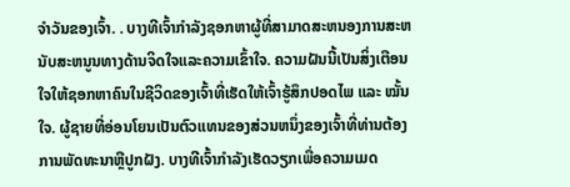ຈໍາວັນຂອງເຈົ້າ. . ບາງທີເຈົ້າກໍາລັງຊອກຫາຜູ້ທີ່ສາມາດສະຫນອງການສະຫນັບສະຫນູນທາງດ້ານຈິດໃຈແລະຄວາມເຂົ້າໃຈ. ຄວາມຝັນນີ້ເປັນສິ່ງເຕືອນໃຈໃຫ້ຊອກຫາຄົນໃນຊີວິດຂອງເຈົ້າທີ່ເຮັດໃຫ້ເຈົ້າຮູ້ສຶກປອດໄພ ແລະ ໝັ້ນໃຈ. ຜູ້ຊາຍທີ່ອ່ອນໂຍນເປັນຕົວແທນຂອງສ່ວນຫນຶ່ງຂອງເຈົ້າທີ່ທ່ານຕ້ອງການພັດທະນາຫຼືປູກຝັງ. ບາງທີເຈົ້າກຳລັງເຮັດວຽກເພື່ອຄວາມເມດ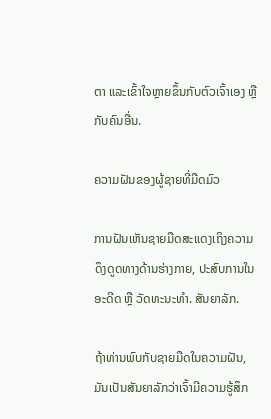ຕາ ແລະເຂົ້າໃຈຫຼາຍຂຶ້ນກັບຕົວເຈົ້າເອງ ຫຼືກັບຄົນອື່ນ.

ຄວາມຝັນຂອງຜູ້ຊາຍທີ່ມືດມົວ

ການຝັນເຫັນຊາຍມືດສະແດງເຖິງຄວາມດຶງດູດທາງດ້ານຮ່າງກາຍ, ປະສົບການໃນອະດີດ ຫຼື ວັດທະນະທຳ. ສັນຍາລັກ.

ຖ້າທ່ານພົບກັບຊາຍມືດໃນຄວາມຝັນ, ມັນເປັນສັນຍາລັກວ່າເຈົ້າມີຄວາມຮູ້ສຶກ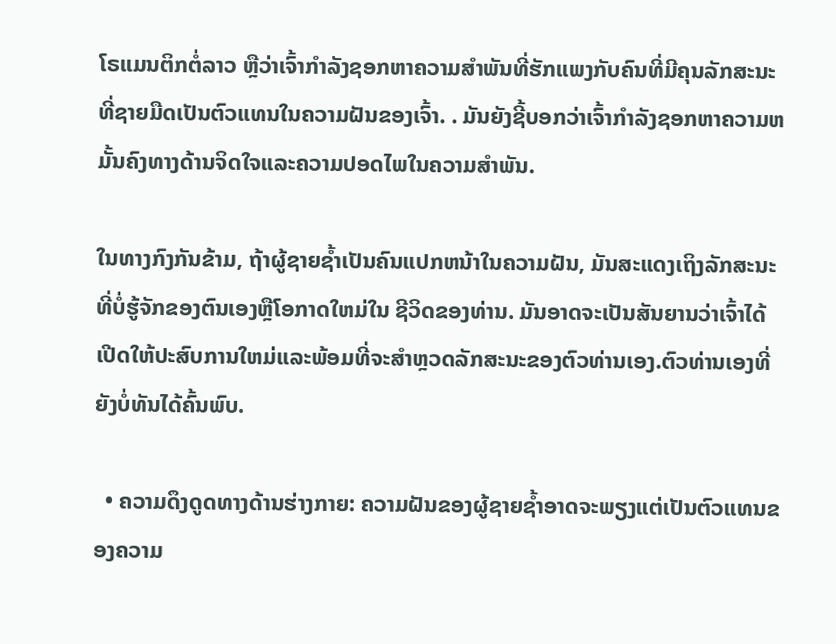ໂຣແມນຕິກຕໍ່ລາວ ຫຼືວ່າເຈົ້າກຳລັງຊອກຫາຄວາມສຳພັນທີ່ຮັກແພງກັບຄົນທີ່ມີຄຸນລັກສະນະທີ່ຊາຍມືດເປັນຕົວແທນໃນຄວາມຝັນຂອງເຈົ້າ. . ມັນຍັງຊີ້ບອກວ່າເຈົ້າກໍາລັງຊອກຫາຄວາມຫມັ້ນຄົງທາງດ້ານຈິດໃຈແລະຄວາມປອດໄພໃນຄວາມສໍາພັນ.

ໃນທາງກົງກັນຂ້າມ, ຖ້າຜູ້ຊາຍຊ້ຳເປັນຄົນແປກຫນ້າໃນຄວາມຝັນ, ມັນສະແດງເຖິງລັກສະນະທີ່ບໍ່ຮູ້ຈັກຂອງຕົນເອງຫຼືໂອກາດໃຫມ່ໃນ ຊີວິດຂອງທ່ານ. ມັນອາດຈະເປັນສັນຍານວ່າເຈົ້າໄດ້ເປີດໃຫ້ປະສົບການໃຫມ່ແລະພ້ອມທີ່ຈະສໍາຫຼວດລັກສະນະຂອງຕົວທ່ານເອງ.ຕົວທ່ານເອງທີ່ຍັງບໍ່ທັນໄດ້ຄົ້ນພົບ.

  • ຄວາມດຶງດູດທາງດ້ານຮ່າງກາຍ: ຄວາມຝັນຂອງຜູ້ຊາຍຊ້ຳອາດຈະພຽງແຕ່ເປັນຕົວແທນຂອງຄວາມ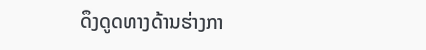ດຶງດູດທາງດ້ານຮ່າງກາ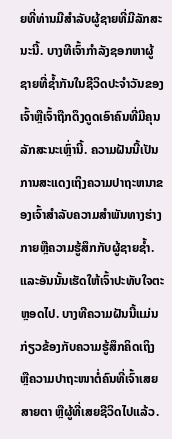ຍທີ່ທ່ານມີສໍາລັບຜູ້ຊາຍທີ່ມີລັກສະນະນີ້. ບາງທີເຈົ້າກໍາລັງຊອກຫາຜູ້ຊາຍທີ່ຊ້ຳກັນໃນຊີວິດປະຈໍາວັນຂອງເຈົ້າຫຼືເຈົ້າຖືກດຶງດູດເອົາຄົນທີ່ມີຄຸນລັກສະນະເຫຼົ່ານີ້. ຄວາມຝັນນີ້ເປັນການສະແດງເຖິງຄວາມປາຖະຫນາຂອງເຈົ້າສໍາລັບຄວາມສໍາພັນທາງຮ່າງກາຍຫຼືຄວາມຮູ້ສຶກກັບຜູ້ຊາຍຊ້ຳ. ແລະອັນນັ້ນເຮັດໃຫ້ເຈົ້າປະທັບໃຈຕະຫຼອດໄປ. ບາງທີຄວາມຝັນນີ້ແມ່ນກ່ຽວຂ້ອງກັບຄວາມຮູ້ສຶກຄິດເຖິງ ຫຼືຄວາມປາຖະໜາຕໍ່ຄົນທີ່ເຈົ້າເສຍສາຍຕາ ຫຼືຜູ້ທີ່ເສຍຊີວິດໄປແລ້ວ.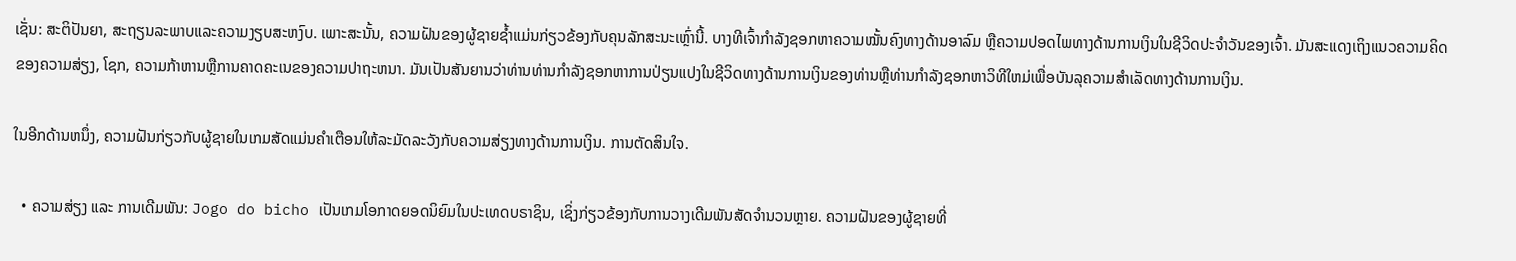ເຊັ່ນ: ສະຕິປັນຍາ, ສະຖຽນລະພາບແລະຄວາມງຽບສະຫງົບ. ເພາະສະນັ້ນ, ຄວາມຝັນຂອງຜູ້ຊາຍຊ້ຳແມ່ນກ່ຽວຂ້ອງກັບຄຸນລັກສະນະເຫຼົ່ານີ້. ບາງທີເຈົ້າກຳລັງຊອກຫາຄວາມໝັ້ນຄົງທາງດ້ານອາລົມ ຫຼືຄວາມປອດໄພທາງດ້ານການເງິນໃນຊີວິດປະຈຳວັນຂອງເຈົ້າ. ມັນສະແດງເຖິງແນວຄວາມຄິດຂອງຄວາມສ່ຽງ, ໂຊກ, ຄວາມກ້າຫານຫຼືການຄາດຄະເນຂອງຄວາມປາຖະຫນາ. ມັນເປັນສັນຍານວ່າທ່ານທ່ານກໍາລັງຊອກຫາການປ່ຽນແປງໃນຊີວິດທາງດ້ານການເງິນຂອງທ່ານຫຼືທ່ານກໍາລັງຊອກຫາວິທີໃຫມ່ເພື່ອບັນລຸຄວາມສໍາເລັດທາງດ້ານການເງິນ.

ໃນອີກດ້ານຫນຶ່ງ, ຄວາມຝັນກ່ຽວກັບຜູ້ຊາຍໃນເກມສັດແມ່ນຄໍາເຕືອນໃຫ້ລະມັດລະວັງກັບຄວາມສ່ຽງທາງດ້ານການເງິນ. ການຕັດສິນໃຈ.

  • ຄວາມສ່ຽງ ແລະ ການເດີມພັນ: Jogo do bicho ເປັນເກມໂອກາດຍອດນິຍົມໃນປະເທດບຣາຊິນ, ເຊິ່ງກ່ຽວຂ້ອງກັບການວາງເດີມພັນສັດຈຳນວນຫຼາຍ. ຄວາມຝັນຂອງຜູ້ຊາຍທີ່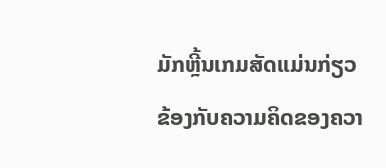ມັກຫຼີ້ນເກມສັດແມ່ນກ່ຽວຂ້ອງກັບຄວາມຄິດຂອງຄວາ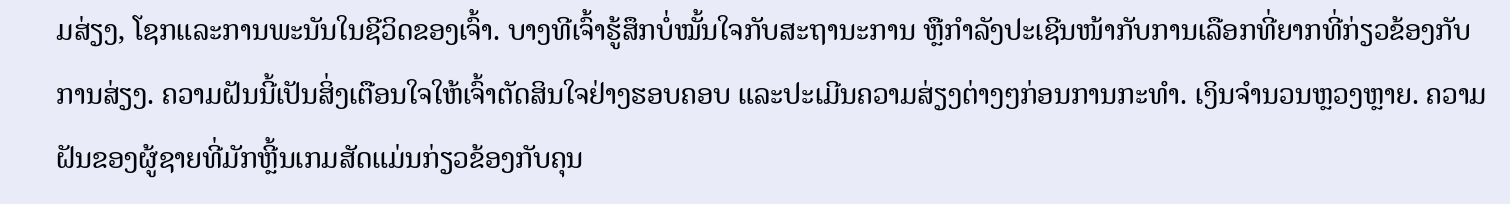ມສ່ຽງ, ໂຊກແລະການພະນັນໃນຊີວິດຂອງເຈົ້າ. ບາງທີເຈົ້າຮູ້ສຶກບໍ່ໝັ້ນໃຈກັບສະຖານະການ ຫຼືກຳລັງປະເຊີນໜ້າກັບການເລືອກທີ່ຍາກທີ່ກ່ຽວຂ້ອງກັບການສ່ຽງ. ຄວາມຝັນນີ້ເປັນສິ່ງເຕືອນໃຈໃຫ້ເຈົ້າຕັດສິນໃຈຢ່າງຮອບຄອບ ແລະປະເມີນຄວາມສ່ຽງຕ່າງໆກ່ອນການກະທຳ. ເງິນຈໍານວນຫຼວງຫຼາຍ. ຄວາມຝັນຂອງຜູ້ຊາຍທີ່ມັກຫຼີ້ນເກມສັດແມ່ນກ່ຽວຂ້ອງກັບຄຸນ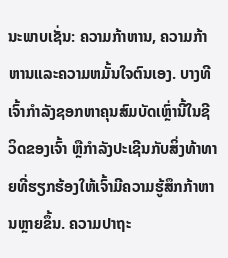ນະພາບເຊັ່ນ: ຄວາມກ້າຫານ, ຄວາມກ້າຫານແລະຄວາມຫມັ້ນໃຈຕົນເອງ. ບາງທີເຈົ້າກໍາລັງຊອກຫາຄຸນສົມບັດເຫຼົ່ານີ້ໃນຊີວິດຂອງເຈົ້າ ຫຼືກໍາລັງປະເຊີນກັບສິ່ງທ້າທາຍທີ່ຮຽກຮ້ອງໃຫ້ເຈົ້າມີຄວາມຮູ້ສຶກກ້າຫານຫຼາຍຂຶ້ນ. ຄວາມປາຖະ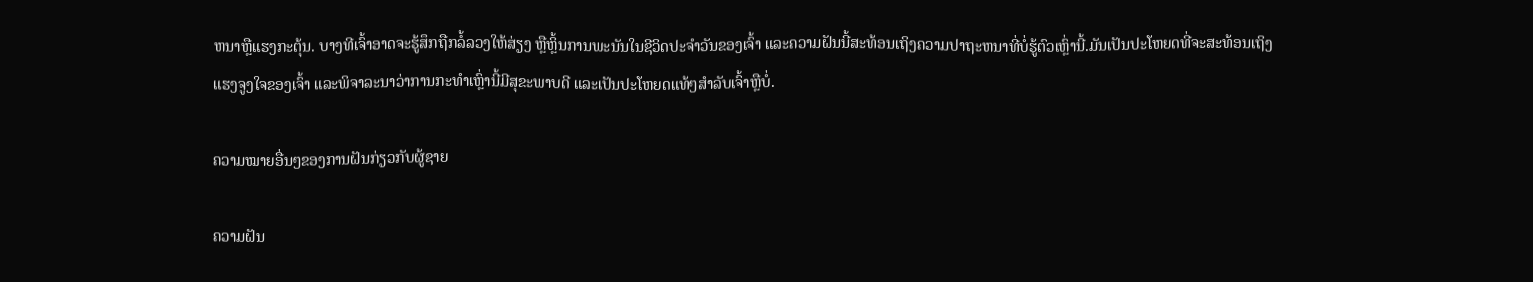ຫນາຫຼືແຮງກະຕຸ້ນ. ບາງທີເຈົ້າອາດຈະຮູ້ສຶກຖືກລໍ້ລວງໃຫ້ສ່ຽງ ຫຼືຫຼິ້ນການພະນັນໃນຊີວິດປະຈຳວັນຂອງເຈົ້າ ແລະຄວາມຝັນນີ້ສະທ້ອນເຖິງຄວາມປາຖະຫນາທີ່ບໍ່ຮູ້ຕົວເຫຼົ່ານີ້.ມັນເປັນປະໂຫຍດທີ່ຈະສະທ້ອນເຖິງແຮງຈູງໃຈຂອງເຈົ້າ ແລະພິຈາລະນາວ່າການກະທຳເຫຼົ່ານີ້ມີສຸຂະພາບດີ ແລະເປັນປະໂຫຍດແທ້ໆສຳລັບເຈົ້າຫຼືບໍ່.

ຄວາມໝາຍອື່ນໆຂອງການຝັນກ່ຽວກັບຜູ້ຊາຍ

ຄວາມຝັນ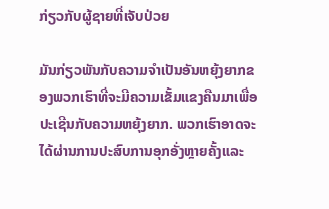ກ່ຽວກັບຜູ້ຊາຍທີ່ເຈັບປ່ວຍ

ມັນກ່ຽວພັນກັບຄວາມຈຳເປັນອັນຫຍຸ້ງຍາກຂອງພວກເຮົາທີ່ຈະມີຄວາມເຂັ້ມແຂງຄືນມາເພື່ອປະເຊີນກັບຄວາມຫຍຸ້ງຍາກ. ພວກເຮົາອາດຈະໄດ້ຜ່ານການປະສົບການອຸກອັ່ງຫຼາຍຄັ້ງແລະ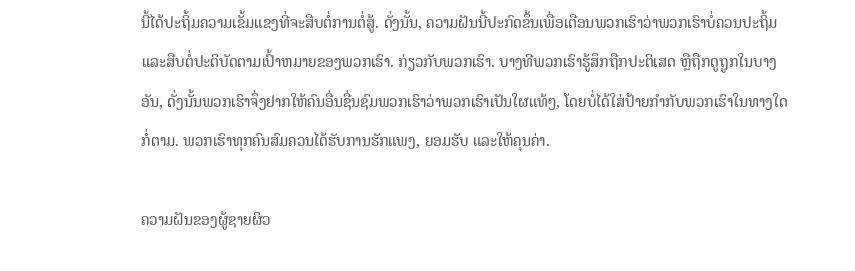ນີ້ໄດ້ປະຖິ້ມຄວາມເຂັ້ມແຂງທີ່ຈະສືບຕໍ່ການຕໍ່ສູ້. ດັ່ງນັ້ນ, ຄວາມຝັນນີ້ປະກົດຂຶ້ນເພື່ອເຕືອນພວກເຮົາວ່າພວກເຮົາບໍ່ຄວນປະຖິ້ມແລະສືບຕໍ່ປະຕິບັດຕາມເປົ້າຫມາຍຂອງພວກເຮົາ. ກ່ຽວກັບພວກເຮົາ. ບາງທີພວກເຮົາຮູ້ສຶກຖືກປະຕິເສດ ຫຼືຖືກດູຖູກໃນບາງອັນ, ດັ່ງນັ້ນພວກເຮົາຈຶ່ງຢາກໃຫ້ຄົນອື່ນຊື່ນຊົມພວກເຮົາວ່າພວກເຮົາເປັນໃຜແທ້ໆ, ໂດຍບໍ່ໄດ້ໃສ່ປ້າຍກຳກັບພວກເຮົາໃນທາງໃດກໍ່ຕາມ. ພວກເຮົາທຸກຄົນສົມຄວນໄດ້ຮັບການຮັກແພງ, ຍອມຮັບ ແລະໃຫ້ຄຸນຄ່າ.

ຄວາມຝັນຂອງຜູ້ຊາຍຜິວ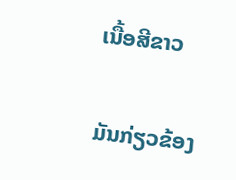ເນື້ອສີຂາວ

ມັນກ່ຽວຂ້ອງ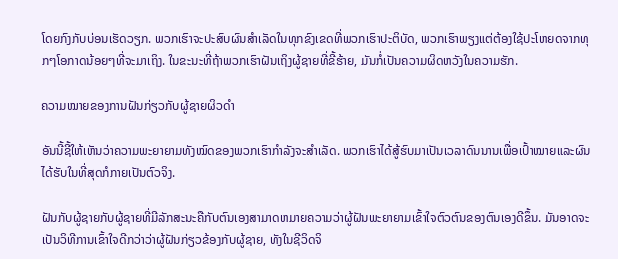ໂດຍກົງກັບບ່ອນເຮັດວຽກ. ພວກເຮົາຈະປະສົບຜົນສໍາເລັດໃນທຸກຂົງເຂດທີ່ພວກເຮົາປະຕິບັດ, ພວກເຮົາພຽງແຕ່ຕ້ອງໃຊ້ປະໂຫຍດຈາກທຸກໆໂອກາດນ້ອຍໆທີ່ຈະມາເຖິງ. ໃນຂະນະທີ່ຖ້າພວກເຮົາຝັນເຖິງຜູ້ຊາຍທີ່ຂີ້ຮ້າຍ, ມັນກໍ່ເປັນຄວາມຜິດຫວັງໃນຄວາມຮັກ.

ຄວາມໝາຍຂອງການຝັນກ່ຽວກັບຜູ້ຊາຍຜິວດຳ

ອັນນີ້ຊີ້ໃຫ້ເຫັນວ່າຄວາມພະຍາຍາມທັງໝົດຂອງພວກເຮົາກຳລັງຈະສຳເລັດ. ພວກເຮົາໄດ້ສູ້ຮົບມາເປັນເວລາດົນນານເພື່ອເປົ້າໝາຍແລະຜົນໄດ້ຮັບໃນທີ່ສຸດກໍກາຍເປັນຕົວຈິງ.

ຝັນກັບຜູ້ຊາຍກັບຜູ້ຊາຍທີ່ມີລັກສະນະຄືກັບຕົນເອງສາມາດຫມາຍຄວາມວ່າຜູ້ຝັນພະຍາຍາມເຂົ້າໃຈຕົວຕົນຂອງຕົນເອງດີຂຶ້ນ. ມັນອາດຈະເປັນວິທີການເຂົ້າໃຈດີກວ່າວ່າຜູ້ຝັນກ່ຽວຂ້ອງກັບຜູ້ຊາຍ, ທັງໃນຊີວິດຈິ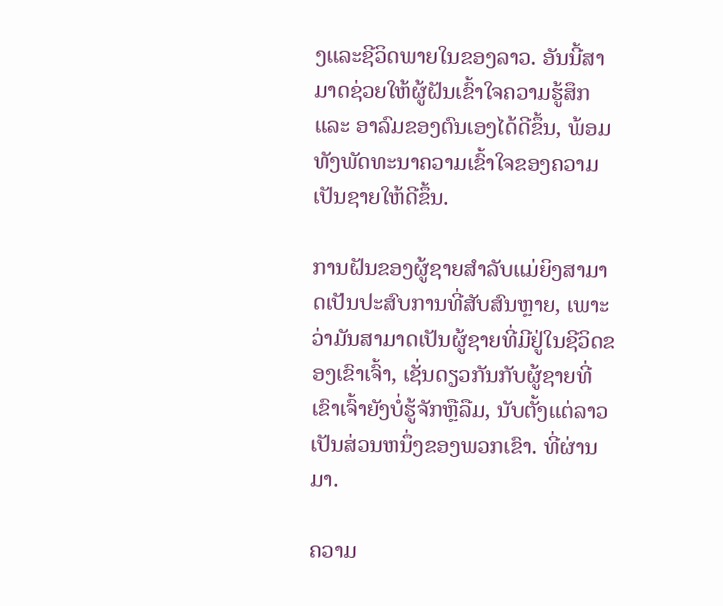ງແລະຊີວິດພາຍໃນຂອງລາວ. ອັນນີ້ສາມາດຊ່ວຍໃຫ້ຜູ້ຝັນເຂົ້າໃຈຄວາມຮູ້ສຶກ ແລະ ອາລົມຂອງຕົນເອງໄດ້ດີຂຶ້ນ, ພ້ອມທັງພັດທະນາຄວາມເຂົ້າໃຈຂອງຄວາມເປັນຊາຍໃຫ້ດີຂຶ້ນ.

ການຝັນຂອງຜູ້ຊາຍສໍາລັບແມ່ຍິງສາມາດເປັນປະສົບການທີ່ສັບສົນຫຼາຍ, ເພາະວ່າມັນສາມາດເປັນຜູ້ຊາຍທີ່ມີຢູ່ໃນຊີວິດຂອງເຂົາເຈົ້າ, ເຊັ່ນດຽວກັນກັບຜູ້ຊາຍທີ່ເຂົາເຈົ້າຍັງບໍ່ຮູ້ຈັກຫຼືລືມ, ນັບຕັ້ງແຕ່ລາວເປັນສ່ວນຫນຶ່ງຂອງພວກເຂົາ. ທີ່ຜ່ານມາ.

ຄວາມ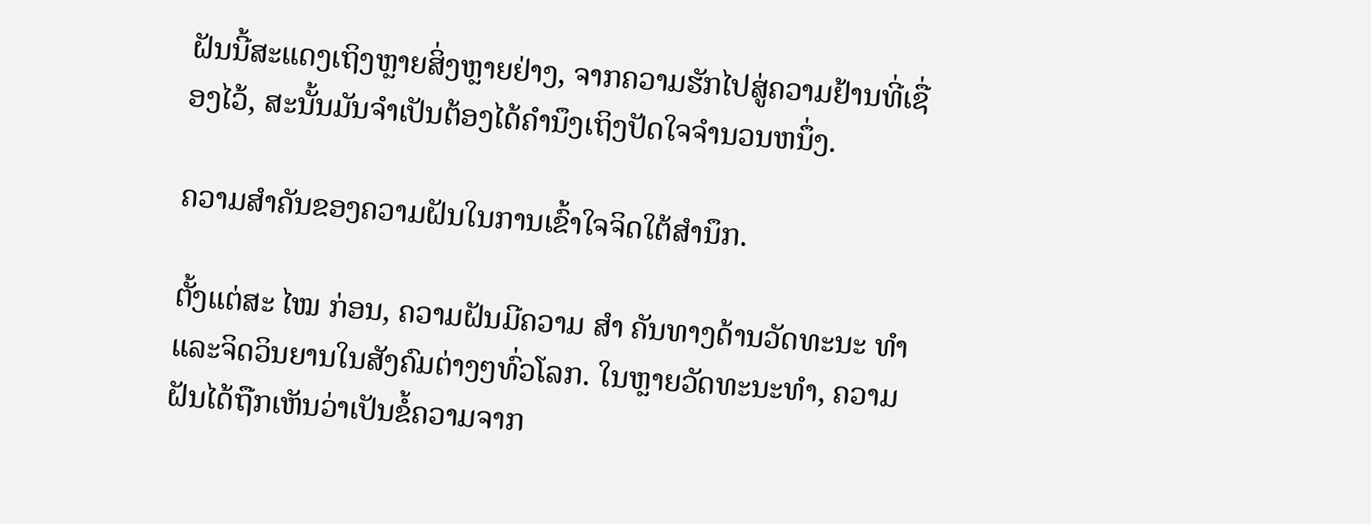ຝັນນີ້ສະແດງເຖິງຫຼາຍສິ່ງຫຼາຍຢ່າງ, ຈາກຄວາມຮັກໄປສູ່ຄວາມຢ້ານທີ່ເຊື່ອງໄວ້, ສະນັ້ນມັນຈໍາເປັນຕ້ອງໄດ້ຄໍານຶງເຖິງປັດໃຈຈໍານວນຫນຶ່ງ.

ຄວາມສໍາຄັນຂອງຄວາມຝັນໃນການເຂົ້າໃຈຈິດໃຕ້ສໍານຶກ.

ຕັ້ງແຕ່ສະ ໄໝ ກ່ອນ, ຄວາມຝັນມີຄວາມ ສຳ ຄັນທາງດ້ານວັດທະນະ ທຳ ແລະຈິດວິນຍານໃນສັງຄົມຕ່າງໆທົ່ວໂລກ. ໃນຫຼາຍວັດທະນະທໍາ, ຄວາມຝັນໄດ້ຖືກເຫັນວ່າເປັນຂໍ້ຄວາມຈາກ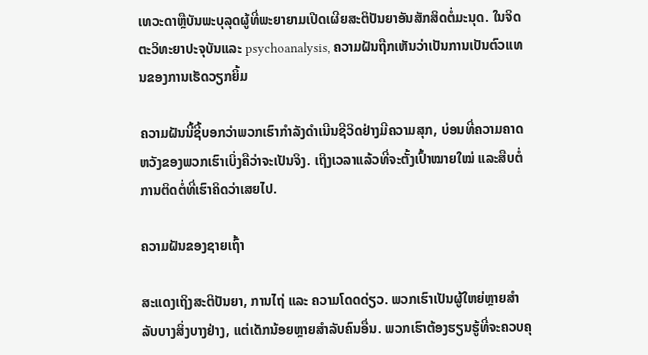ເທວະດາຫຼືບັນພະບຸລຸດຜູ້ທີ່ພະຍາຍາມເປີດເຜີຍສະຕິປັນຍາອັນສັກສິດຕໍ່ມະນຸດ. ໃນຈິດຕະວິທະຍາປະຈຸບັນແລະ psychoanalysis, ຄວາມຝັນຖືກເຫັນວ່າເປັນການເປັນຕົວແທນຂອງການເຮັດວຽກຍິ້ມ

ຄວາມຝັນນີ້ຊີ້ບອກວ່າພວກເຮົາກຳລັງດຳເນີນຊີວິດຢ່າງມີຄວາມສຸກ, ບ່ອນທີ່ຄວາມຄາດຫວັງຂອງພວກເຮົາເບິ່ງຄືວ່າຈະເປັນຈິງ. ເຖິງເວລາແລ້ວທີ່ຈະຕັ້ງເປົ້າໝາຍໃໝ່ ແລະສືບຕໍ່ການຕິດຕໍ່ທີ່ເຮົາຄິດວ່າເສຍໄປ.

ຄວາມຝັນຂອງຊາຍເຖົ້າ

ສະແດງເຖິງສະຕິປັນຍາ, ການໄຖ່ ແລະ ຄວາມໂດດດ່ຽວ. ພວກເຮົາເປັນຜູ້ໃຫຍ່ຫຼາຍສໍາລັບບາງສິ່ງບາງຢ່າງ, ແຕ່ເດັກນ້ອຍຫຼາຍສໍາລັບຄົນອື່ນ. ພວກເຮົາຕ້ອງຮຽນຮູ້ທີ່ຈະຄວບຄຸ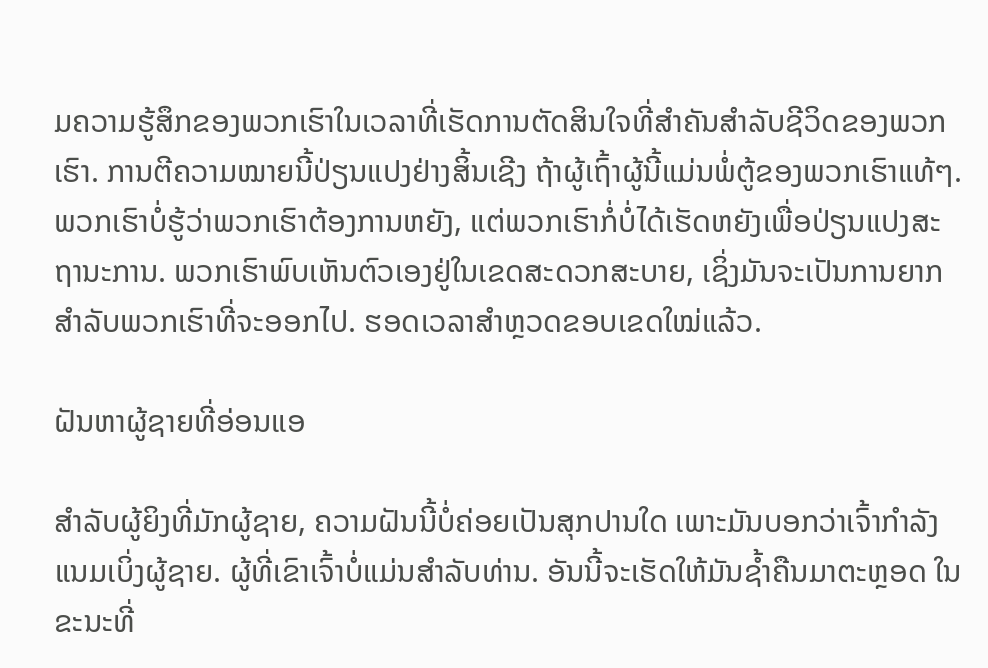ມຄວາມຮູ້ສຶກຂອງພວກເຮົາໃນເວລາທີ່ເຮັດການຕັດສິນໃຈທີ່ສໍາຄັນສໍາລັບຊີວິດຂອງພວກເຮົາ. ການຕີຄວາມໝາຍນີ້ປ່ຽນແປງຢ່າງສິ້ນເຊີງ ຖ້າຜູ້ເຖົ້າຜູ້ນີ້ແມ່ນພໍ່ຕູ້ຂອງພວກເຮົາແທ້ໆ. ພວກເຮົາບໍ່ຮູ້ວ່າພວກເຮົາຕ້ອງການຫຍັງ, ແຕ່ພວກເຮົາກໍ່ບໍ່ໄດ້ເຮັດຫຍັງເພື່ອປ່ຽນແປງສະຖານະການ. ພວກເຮົາພົບເຫັນຕົວເອງຢູ່ໃນເຂດສະດວກສະບາຍ, ເຊິ່ງມັນຈະເປັນການຍາກສໍາລັບພວກເຮົາທີ່ຈະອອກໄປ. ຮອດເວລາສຳຫຼວດຂອບເຂດໃໝ່ແລ້ວ.

ຝັນຫາຜູ້ຊາຍທີ່ອ່ອນແອ

ສຳລັບຜູ້ຍິງທີ່ມັກຜູ້ຊາຍ, ຄວາມຝັນນີ້ບໍ່ຄ່ອຍເປັນສຸກປານໃດ ເພາະມັນບອກວ່າເຈົ້າກຳລັງແນມເບິ່ງຜູ້ຊາຍ. ຜູ້ທີ່ເຂົາເຈົ້າບໍ່ແມ່ນສໍາລັບທ່ານ. ອັນນີ້ຈະເຮັດໃຫ້ມັນຊໍ້າຄືນມາຕະຫຼອດ ໃນຂະນະທີ່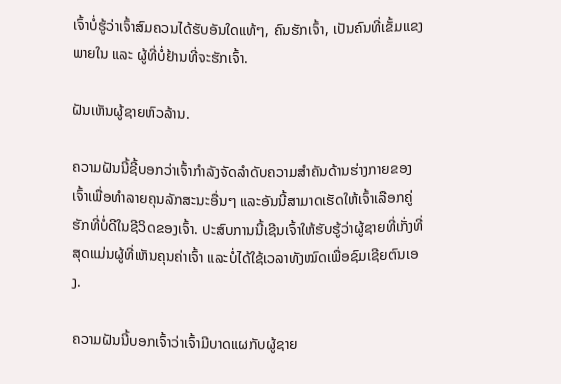ເຈົ້າບໍ່ຮູ້ວ່າເຈົ້າສົມຄວນໄດ້ຮັບອັນໃດແທ້ໆ, ຄົນຮັກເຈົ້າ, ເປັນຄົນທີ່ເຂັ້ມແຂງພາຍໃນ ແລະ ຜູ້ທີ່ບໍ່ຢ້ານທີ່ຈະຮັກເຈົ້າ.

ຝັນເຫັນຜູ້ຊາຍຫົວລ້ານ.

ຄວາມຝັນນີ້ຊີ້ບອກວ່າເຈົ້າກໍາລັງຈັດລໍາດັບຄວາມສໍາຄັນດ້ານຮ່າງກາຍຂອງເຈົ້າເພື່ອທໍາລາຍຄຸນລັກສະນະອື່ນໆ ແລະອັນນີ້ສາມາດເຮັດໃຫ້ເຈົ້າເລືອກຄູ່ຮັກທີ່ບໍ່ດີໃນຊີວິດຂອງເຈົ້າ. ປະສົບການນີ້ເຊີນເຈົ້າໃຫ້ຮັບຮູ້ວ່າຜູ້ຊາຍທີ່ເກັ່ງທີ່ສຸດແມ່ນຜູ້ທີ່ເຫັນຄຸນຄ່າເຈົ້າ ແລະບໍ່ໄດ້ໃຊ້ເວລາທັງໝົດເພື່ອຊົມເຊີຍຕົນເອງ.

ຄວາມຝັນນີ້ບອກເຈົ້າວ່າເຈົ້າມີບາດແຜກັບຜູ້ຊາຍ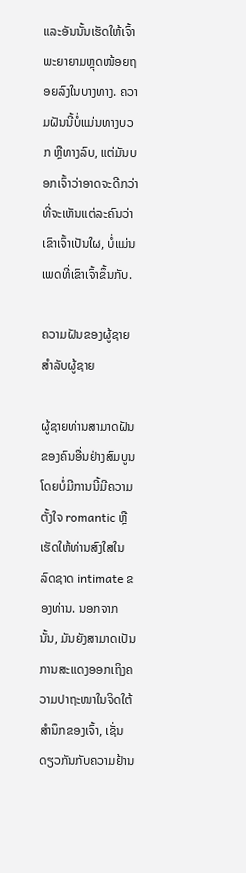ແລະອັນນັ້ນເຮັດໃຫ້ເຈົ້າພະຍາຍາມຫຼຸດໜ້ອຍຖອຍລົງໃນບາງທາງ. ຄວາມຝັນນີ້ບໍ່ແມ່ນທາງບວກ ຫຼືທາງລົບ, ແຕ່ມັນບອກເຈົ້າວ່າອາດຈະດີກວ່າທີ່ຈະເຫັນແຕ່ລະຄົນວ່າເຂົາເຈົ້າເປັນໃຜ, ບໍ່ແມ່ນເພດທີ່ເຂົາເຈົ້າຂຶ້ນກັບ.

ຄວາມຝັນຂອງຜູ້ຊາຍສໍາລັບຜູ້ຊາຍ

ຜູ້ຊາຍທ່ານສາມາດຝັນຂອງຄົນອື່ນຢ່າງສົມບູນໂດຍບໍ່ມີການນີ້ມີຄວາມຕັ້ງໃຈ romantic ຫຼືເຮັດໃຫ້ທ່ານສົງໃສໃນລົດຊາດ intimate ຂອງທ່ານ. ນອກຈາກນັ້ນ, ມັນຍັງສາມາດເປັນການສະແດງອອກເຖິງຄວາມປາຖະໜາໃນຈິດໃຕ້ສຳນຶກຂອງເຈົ້າ, ເຊັ່ນດຽວກັນກັບຄວາມຢ້ານ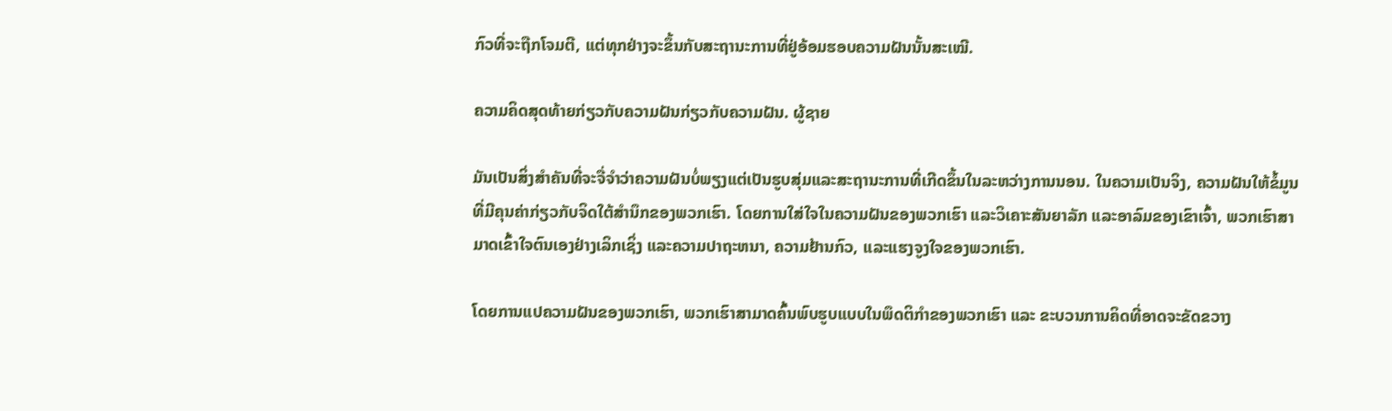ກົວທີ່ຈະຖືກໂຈມຕີ, ແຕ່ທຸກຢ່າງຈະຂຶ້ນກັບສະຖານະການທີ່ຢູ່ອ້ອມຮອບຄວາມຝັນນັ້ນສະເໝີ.

ຄວາມຄິດສຸດທ້າຍກ່ຽວກັບຄວາມຝັນກ່ຽວກັບຄວາມຝັນ. ຜູ້ຊາຍ

ມັນເປັນສິ່ງສໍາຄັນທີ່ຈະຈື່ຈໍາວ່າຄວາມຝັນບໍ່ພຽງແຕ່ເປັນຮູບສຸ່ມແລະສະຖານະການທີ່ເກີດຂຶ້ນໃນລະຫວ່າງການນອນ. ໃນຄວາມເປັນຈິງ, ຄວາມຝັນໃຫ້ຂໍ້ມູນທີ່ມີຄຸນຄ່າກ່ຽວກັບຈິດໃຕ້ສໍານຶກຂອງພວກເຮົາ. ໂດຍການໃສ່ໃຈໃນຄວາມຝັນຂອງພວກເຮົາ ແລະວິເຄາະສັນຍາລັກ ແລະອາລົມຂອງເຂົາເຈົ້າ, ພວກເຮົາສາມາດເຂົ້າໃຈຕົນເອງຢ່າງເລິກເຊິ່ງ ແລະຄວາມປາຖະຫນາ, ຄວາມຢ້ານກົວ, ແລະແຮງຈູງໃຈຂອງພວກເຮົາ.

ໂດຍການແປຄວາມຝັນຂອງພວກເຮົາ, ພວກເຮົາສາມາດຄົ້ນພົບຮູບແບບໃນພຶດຕິກໍາຂອງພວກເຮົາ ແລະ ຂະບວນການຄິດທີ່ອາດຈະຂັດຂວາງ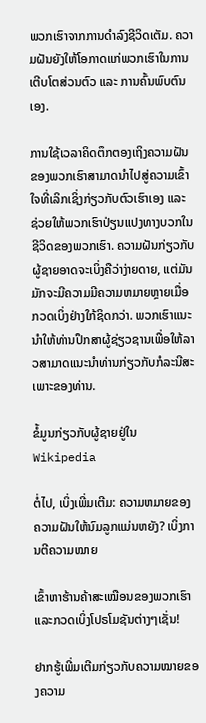ພວກເຮົາຈາກການດໍາລົງຊີວິດເຕັມ. ຄວາມຝັນຍັງໃຫ້ໂອກາດແກ່ພວກເຮົາໃນການເຕີບໂຕສ່ວນຕົວ ແລະ ການຄົ້ນພົບຕົນເອງ.

ການໃຊ້ເວລາຄິດຕຶກຕອງເຖິງຄວາມຝັນຂອງພວກເຮົາສາມາດນໍາໄປສູ່ຄວາມເຂົ້າໃຈທີ່ເລິກເຊິ່ງກ່ຽວກັບຕົວເຮົາເອງ ແລະ ຊ່ວຍໃຫ້ພວກເຮົາປ່ຽນແປງທາງບວກໃນຊີວິດຂອງພວກເຮົາ. ຄວາມຝັນກ່ຽວກັບຜູ້ຊາຍອາດຈະເບິ່ງຄືວ່າງ່າຍດາຍ, ແຕ່ມັນມັກຈະມີຄວາມມີຄວາມຫມາຍຫຼາຍເມື່ອກວດເບິ່ງຢ່າງໃກ້ຊິດກວ່າ. ພວກເຮົາແນະນໍາໃຫ້ທ່ານປຶກສາຜູ້ຊ່ຽວຊານເພື່ອໃຫ້ລາວສາມາດແນະນໍາທ່ານກ່ຽວກັບກໍລະນີສະເພາະຂອງທ່ານ.

ຂໍ້ມູນກ່ຽວກັບຜູ້ຊາຍຢູ່ໃນ Wikipedia

ຕໍ່ໄປ, ເບິ່ງເພີ່ມເຕີມ: ຄວາມຫມາຍຂອງຄວາມຝັນໃຫ້ນົມລູກແມ່ນຫຍັງ? ເບິ່ງການຕີຄວາມໝາຍ

ເຂົ້າຫາຮ້ານຄ້າສະເໝືອນຂອງພວກເຮົາ ແລະກວດເບິ່ງໂປຣໂມຊັນຕ່າງໆເຊັ່ນ!

ຢາກຮູ້ເພີ່ມເຕີມກ່ຽວກັບຄວາມໝາຍຂອງຄວາມ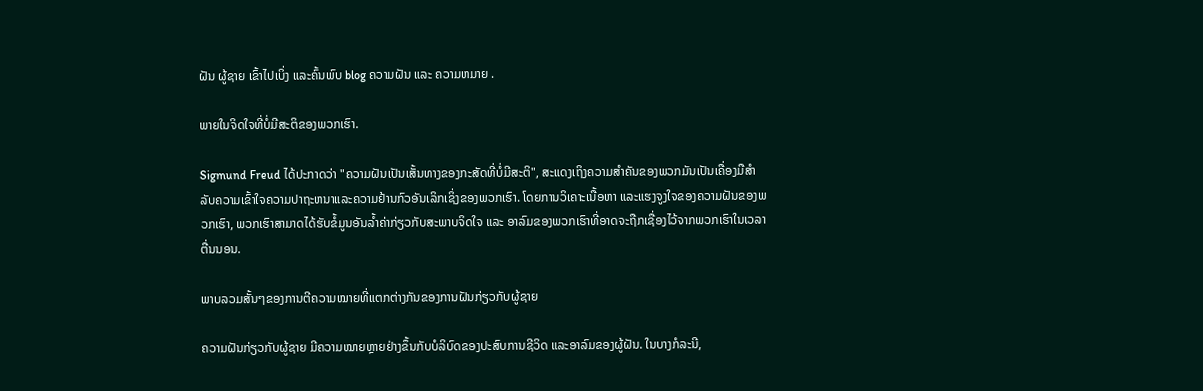ຝັນ ຜູ້ຊາຍ ເຂົ້າໄປເບິ່ງ ແລະຄົ້ນພົບ blog ຄວາມຝັນ ແລະ ຄວາມຫມາຍ .

ພາຍໃນຈິດໃຈທີ່ບໍ່ມີສະຕິຂອງພວກເຮົາ.

Sigmund Freud ໄດ້ປະກາດວ່າ "ຄວາມຝັນເປັນເສັ້ນທາງຂອງກະສັດທີ່ບໍ່ມີສະຕິ", ສະແດງເຖິງຄວາມສໍາຄັນຂອງພວກມັນເປັນເຄື່ອງມືສໍາລັບຄວາມເຂົ້າໃຈຄວາມປາຖະຫນາແລະຄວາມຢ້ານກົວອັນເລິກເຊິ່ງຂອງພວກເຮົາ. ໂດຍການວິເຄາະເນື້ອຫາ ແລະແຮງຈູງໃຈຂອງຄວາມຝັນຂອງພວກເຮົາ, ພວກເຮົາສາມາດໄດ້ຮັບຂໍ້ມູນອັນລ້ຳຄ່າກ່ຽວກັບສະພາບຈິດໃຈ ແລະ ອາລົມຂອງພວກເຮົາທີ່ອາດຈະຖືກເຊື່ອງໄວ້ຈາກພວກເຮົາໃນເວລາຕື່ນນອນ.

ພາບລວມສັ້ນໆຂອງການຕີຄວາມໝາຍທີ່ແຕກຕ່າງກັນຂອງການຝັນກ່ຽວກັບຜູ້ຊາຍ

ຄວາມຝັນກ່ຽວກັບຜູ້ຊາຍ ມີຄວາມໝາຍຫຼາຍຢ່າງຂຶ້ນກັບບໍລິບົດຂອງປະສົບການຊີວິດ ແລະອາລົມຂອງຜູ້ຝັນ. ໃນບາງກໍລະນີ,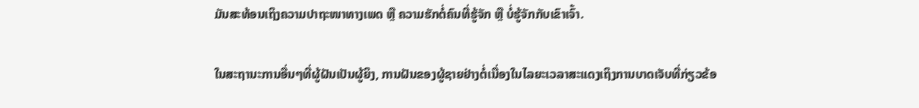ມັນສະທ້ອນເຖິງຄວາມປາຖະໜາທາງເພດ ຫຼື ຄວາມຮັກຕໍ່ຄົນທີ່ຮູ້ຈັກ ຫຼື ບໍ່ຮູ້ຈັກກັບເຂົາເຈົ້າ.

ໃນສະຖານະການອື່ນໆທີ່ຜູ້ຝັນເປັນຜູ້ຍິງ, ການຝັນຂອງຜູ້ຊາຍຢ່າງຕໍ່ເນື່ອງໃນໄລຍະເວລາສະແດງເຖິງການບາດເຈັບທີ່ກ່ຽວຂ້ອ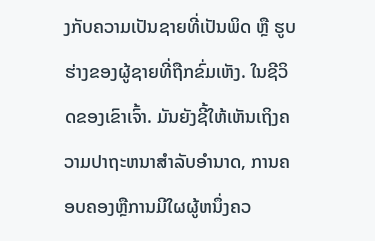ງກັບຄວາມເປັນຊາຍທີ່ເປັນພິດ ຫຼື ຮູບຮ່າງຂອງຜູ້ຊາຍທີ່ຖືກຂົ່ມເຫັງ. ໃນຊີວິດຂອງເຂົາເຈົ້າ. ມັນຍັງຊີ້ໃຫ້ເຫັນເຖິງຄວາມປາຖະຫນາສໍາລັບອໍານາດ, ການຄອບຄອງຫຼືການມີໃຜຜູ້ຫນຶ່ງຄວ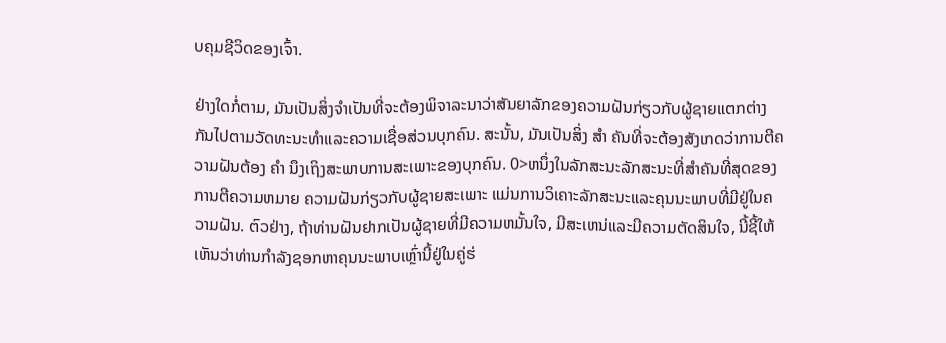ບຄຸມຊີວິດຂອງເຈົ້າ.

ຢ່າງໃດກໍ່ຕາມ, ມັນເປັນສິ່ງຈໍາເປັນທີ່ຈະຕ້ອງພິຈາລະນາວ່າສັນຍາລັກຂອງຄວາມຝັນກ່ຽວກັບຜູ້ຊາຍແຕກຕ່າງກັນໄປຕາມວັດທະນະທໍາແລະຄວາມເຊື່ອສ່ວນບຸກຄົນ. ສະນັ້ນ, ມັນເປັນສິ່ງ ສຳ ຄັນທີ່ຈະຕ້ອງສັງເກດວ່າການຕີຄວາມຝັນຕ້ອງ ຄຳ ນຶງເຖິງສະພາບການສະເພາະຂອງບຸກຄົນ. 0>ຫນຶ່ງໃນລັກສະນະລັກສະນະທີ່ສໍາຄັນທີ່ສຸດຂອງການຕີຄວາມຫມາຍ ຄວາມຝັນກ່ຽວກັບຜູ້ຊາຍສະເພາະ ແມ່ນການວິເຄາະລັກສະນະແລະຄຸນນະພາບທີ່ມີຢູ່ໃນຄວາມຝັນ. ຕົວຢ່າງ, ຖ້າທ່ານຝັນຢາກເປັນຜູ້ຊາຍທີ່ມີຄວາມຫມັ້ນໃຈ, ມີສະເຫນ່ແລະມີຄວາມຕັດສິນໃຈ, ນີ້ຊີ້ໃຫ້ເຫັນວ່າທ່ານກໍາລັງຊອກຫາຄຸນນະພາບເຫຼົ່ານີ້ຢູ່ໃນຄູ່ຮ່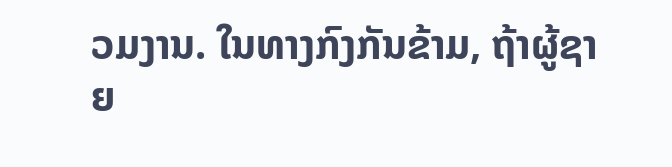ວມງານ. ໃນທາງກົງກັນຂ້າມ, ຖ້າຜູ້ຊາຍ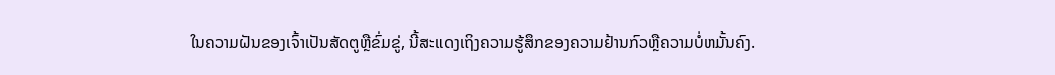ໃນຄວາມຝັນຂອງເຈົ້າເປັນສັດຕູຫຼືຂົ່ມຂູ່, ນີ້ສະແດງເຖິງຄວາມຮູ້ສຶກຂອງຄວາມຢ້ານກົວຫຼືຄວາມບໍ່ຫມັ້ນຄົງ.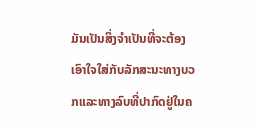ມັນເປັນສິ່ງຈໍາເປັນທີ່ຈະຕ້ອງເອົາໃຈໃສ່ກັບລັກສະນະທາງບວກແລະທາງລົບທີ່ປາກົດຢູ່ໃນຄ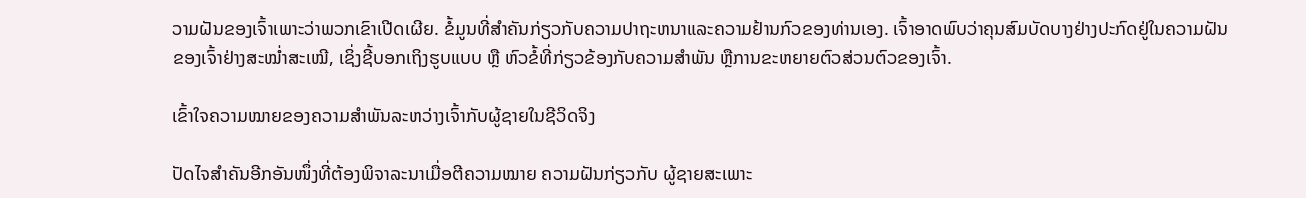ວາມຝັນຂອງເຈົ້າເພາະວ່າພວກເຂົາເປີດເຜີຍ. ຂໍ້ມູນທີ່ສໍາຄັນກ່ຽວກັບຄວາມປາຖະຫນາແລະຄວາມຢ້ານກົວຂອງທ່ານເອງ. ເຈົ້າອາດພົບວ່າຄຸນສົມບັດບາງຢ່າງປະກົດຢູ່ໃນຄວາມຝັນຂອງເຈົ້າຢ່າງສະໝໍ່າສະເໝີ, ເຊິ່ງຊີ້ບອກເຖິງຮູບແບບ ຫຼື ຫົວຂໍ້ທີ່ກ່ຽວຂ້ອງກັບຄວາມສຳພັນ ຫຼືການຂະຫຍາຍຕົວສ່ວນຕົວຂອງເຈົ້າ.

ເຂົ້າໃຈຄວາມໝາຍຂອງຄວາມສຳພັນລະຫວ່າງເຈົ້າກັບຜູ້ຊາຍໃນຊີວິດຈິງ

ປັດໄຈສຳຄັນອີກອັນໜຶ່ງທີ່ຕ້ອງພິຈາລະນາເມື່ອຕີຄວາມໝາຍ ຄວາມຝັນກ່ຽວກັບ ຜູ້ຊາຍສະເພາະ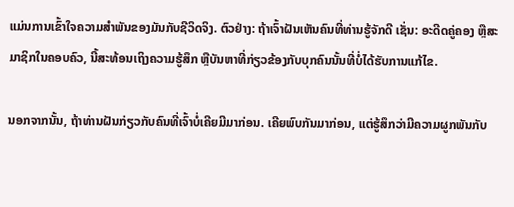ແມ່ນການເຂົ້າໃຈຄວາມສຳພັນຂອງມັນກັບຊີວິດຈິງ. ຕົວຢ່າງ: ຖ້າເຈົ້າຝັນເຫັນຄົນທີ່ທ່ານຮູ້ຈັກດີ ເຊັ່ນ: ອະດີດຄູ່ຄອງ ຫຼືສະມາຊິກໃນຄອບຄົວ, ນີ້ສະທ້ອນເຖິງຄວາມຮູ້ສຶກ ຫຼືບັນຫາທີ່ກ່ຽວຂ້ອງກັບບຸກຄົນນັ້ນທີ່ບໍ່ໄດ້ຮັບການແກ້ໄຂ.

ນອກຈາກນັ້ນ, ຖ້າທ່ານຝັນກ່ຽວກັບຄົນທີ່ເຈົ້າບໍ່ເຄີຍມີມາກ່ອນ. ເຄີຍພົບກັນມາກ່ອນ, ແຕ່ຮູ້ສຶກວ່າມີຄວາມຜູກພັນກັບ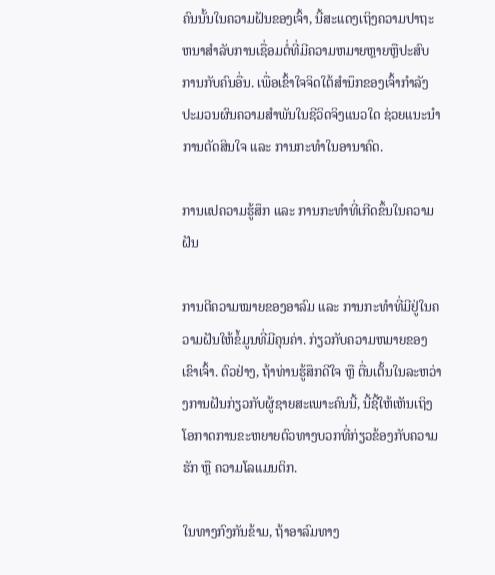ຄົນນັ້ນໃນຄວາມຝັນຂອງເຈົ້າ, ນີ້ສະແດງເຖິງຄວາມປາຖະຫນາສໍາລັບການເຊື່ອມຕໍ່ທີ່ມີຄວາມຫມາຍຫຼາຍຫຼືປະສົບການກັບຄົນອື່ນ. ເພື່ອເຂົ້າໃຈຈິດໃຕ້ສຳນຶກຂອງເຈົ້າກຳລັງປະມວນຜົນຄວາມສຳພັນໃນຊີວິດຈິງແນວໃດ ຊ່ວຍແນະນຳການຕັດສິນໃຈ ແລະ ການກະທຳໃນອານາຄົດ.

ການແປຄວາມຮູ້ສຶກ ແລະ ການກະທຳທີ່ເກີດຂຶ້ນໃນຄວາມຝັນ

ການຕີຄວາມໝາຍຂອງອາລົມ ແລະ ການກະທຳທີ່ມີຢູ່ໃນຄວາມຝັນໃຫ້ຂໍ້ມູນທີ່ມີຄຸນຄ່າ. ກ່ຽວກັບຄວາມຫມາຍຂອງເຂົາເຈົ້າ. ຕົວຢ່າງ, ຖ້າທ່ານຮູ້ສຶກດີໃຈ ຫຼື ຕື່ນເຕັ້ນໃນລະຫວ່າງການຝັນກ່ຽວກັບຜູ້ຊາຍສະເພາະຄົນນີ້, ນີ້ຊີ້ໃຫ້ເຫັນເຖິງໂອກາດການຂະຫຍາຍຕົວທາງບວກທີ່ກ່ຽວຂ້ອງກັບຄວາມຮັກ ຫຼື ຄວາມໂລແມນຕິກ.

ໃນທາງກົງກັນຂ້າມ, ຖ້າອາລົມທາງ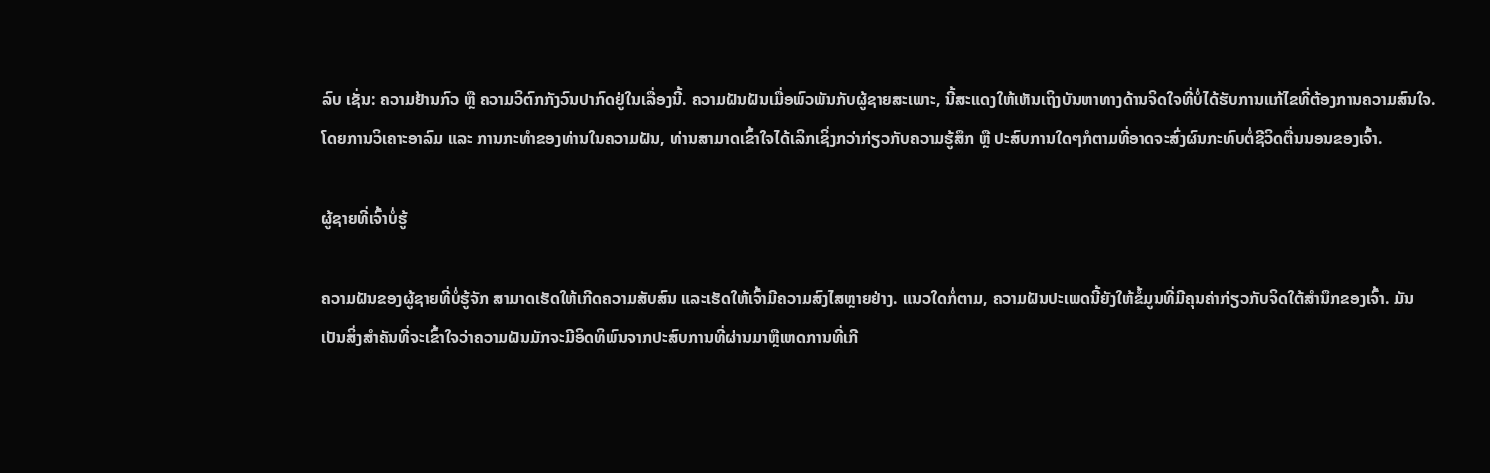ລົບ ເຊັ່ນ: ຄວາມຢ້ານກົວ ຫຼື ຄວາມວິຕົກກັງວົນປາກົດຢູ່ໃນເລື່ອງນີ້. ຄວາມຝັນຝັນເມື່ອພົວພັນກັບຜູ້ຊາຍສະເພາະ, ນີ້ສະແດງໃຫ້ເຫັນເຖິງບັນຫາທາງດ້ານຈິດໃຈທີ່ບໍ່ໄດ້ຮັບການແກ້ໄຂທີ່ຕ້ອງການຄວາມສົນໃຈ. ໂດຍການວິເຄາະອາລົມ ແລະ ການກະທຳຂອງທ່ານໃນຄວາມຝັນ, ທ່ານສາມາດເຂົ້າໃຈໄດ້ເລິກເຊິ່ງກວ່າກ່ຽວກັບຄວາມຮູ້ສຶກ ຫຼື ປະສົບການໃດໆກໍຕາມທີ່ອາດຈະສົ່ງຜົນກະທົບຕໍ່ຊີວິດຕື່ນນອນຂອງເຈົ້າ.

ຜູ້ຊາຍທີ່ເຈົ້າບໍ່ຮູ້

ຄວາມຝັນຂອງຜູ້ຊາຍທີ່ບໍ່ຮູ້ຈັກ ສາມາດເຮັດໃຫ້ເກີດຄວາມສັບສົນ ແລະເຮັດໃຫ້ເຈົ້າມີຄວາມສົງໄສຫຼາຍຢ່າງ. ແນວໃດກໍ່ຕາມ, ຄວາມຝັນປະເພດນີ້ຍັງໃຫ້ຂໍ້ມູນທີ່ມີຄຸນຄ່າກ່ຽວກັບຈິດໃຕ້ສຳນຶກຂອງເຈົ້າ. ມັນເປັນສິ່ງສໍາຄັນທີ່ຈະເຂົ້າໃຈວ່າຄວາມຝັນມັກຈະມີອິດທິພົນຈາກປະສົບການທີ່ຜ່ານມາຫຼືເຫດການທີ່ເກີ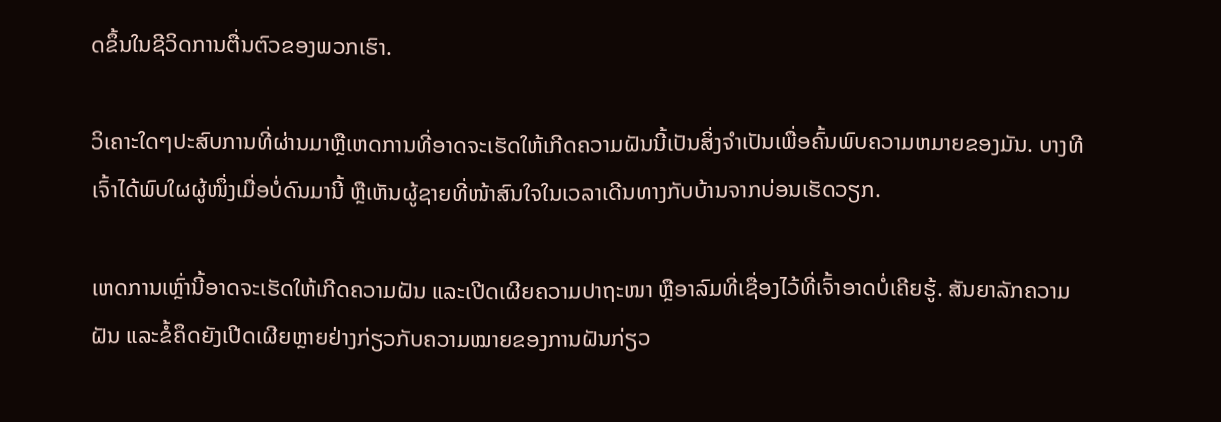ດຂຶ້ນໃນຊີວິດການຕື່ນຕົວຂອງພວກເຮົາ.

ວິເຄາະໃດໆປະສົບການທີ່ຜ່ານມາຫຼືເຫດການທີ່ອາດຈະເຮັດໃຫ້ເກີດຄວາມຝັນນີ້ເປັນສິ່ງຈໍາເປັນເພື່ອຄົ້ນພົບຄວາມຫມາຍຂອງມັນ. ບາງທີເຈົ້າໄດ້ພົບໃຜຜູ້ໜຶ່ງເມື່ອບໍ່ດົນມານີ້ ຫຼືເຫັນຜູ້ຊາຍທີ່ໜ້າສົນໃຈໃນເວລາເດີນທາງກັບບ້ານຈາກບ່ອນເຮັດວຽກ.

ເຫດການເຫຼົ່ານີ້ອາດຈະເຮັດໃຫ້ເກີດຄວາມຝັນ ແລະເປີດເຜີຍຄວາມປາຖະໜາ ຫຼືອາລົມທີ່ເຊື່ອງໄວ້ທີ່ເຈົ້າອາດບໍ່ເຄີຍຮູ້. ສັນຍາລັກຄວາມຝັນ ແລະຂໍ້ຄຶດຍັງເປີດເຜີຍຫຼາຍຢ່າງກ່ຽວກັບຄວາມໝາຍຂອງການຝັນກ່ຽວ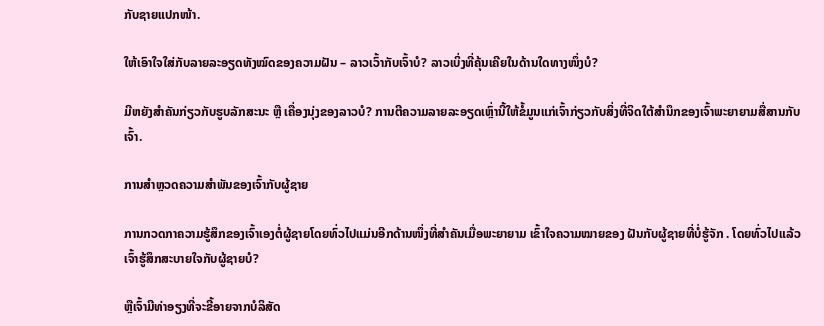ກັບຊາຍແປກໜ້າ.

ໃຫ້ເອົາໃຈໃສ່ກັບລາຍລະອຽດທັງໝົດຂອງຄວາມຝັນ – ລາວເວົ້າກັບເຈົ້າບໍ? ລາວເບິ່ງທີ່ຄຸ້ນເຄີຍໃນດ້ານໃດທາງໜຶ່ງບໍ?

ມີຫຍັງສຳຄັນກ່ຽວກັບຮູບລັກສະນະ ຫຼື ເຄື່ອງນຸ່ງຂອງລາວບໍ? ການຕີຄວາມລາຍລະອຽດເຫຼົ່ານີ້ໃຫ້ຂໍ້ມູນແກ່ເຈົ້າກ່ຽວກັບສິ່ງທີ່ຈິດໃຕ້ສຳນຶກຂອງເຈົ້າພະຍາຍາມສື່ສານກັບເຈົ້າ.

ການສຳຫຼວດຄວາມສຳພັນຂອງເຈົ້າກັບຜູ້ຊາຍ

ການກວດກາຄວາມຮູ້ສຶກຂອງເຈົ້າເອງຕໍ່ຜູ້ຊາຍໂດຍທົ່ວໄປແມ່ນອີກດ້ານໜຶ່ງທີ່ສຳຄັນເມື່ອພະຍາຍາມ ເຂົ້າໃຈຄວາມໝາຍຂອງ ຝັນກັບຜູ້ຊາຍທີ່ບໍ່ຮູ້ຈັກ . ໂດຍທົ່ວໄປແລ້ວເຈົ້າຮູ້ສຶກສະບາຍໃຈກັບຜູ້ຊາຍບໍ?

ຫຼືເຈົ້າມີທ່າອຽງທີ່ຈະຂີ້ອາຍຈາກບໍລິສັດ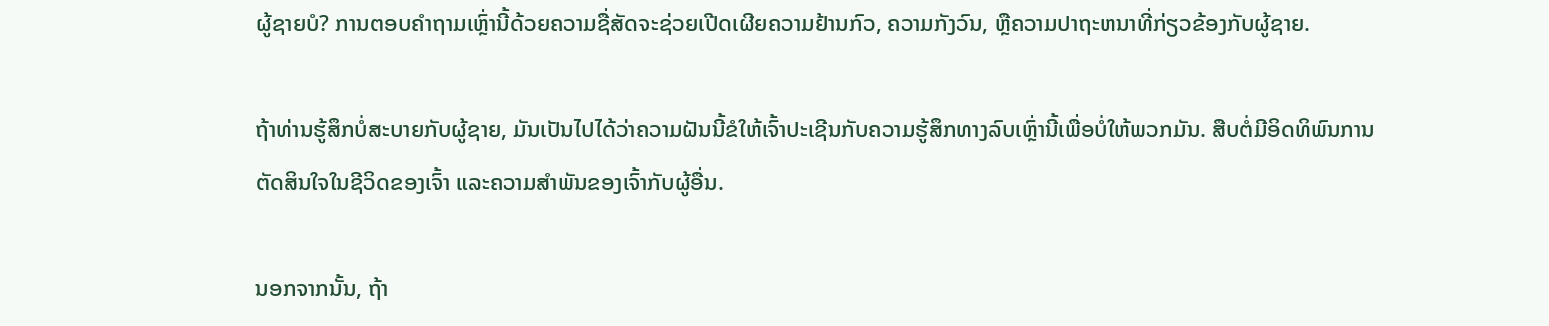ຜູ້ຊາຍບໍ? ການຕອບຄໍາຖາມເຫຼົ່ານີ້ດ້ວຍຄວາມຊື່ສັດຈະຊ່ວຍເປີດເຜີຍຄວາມຢ້ານກົວ, ຄວາມກັງວົນ, ຫຼືຄວາມປາຖະຫນາທີ່ກ່ຽວຂ້ອງກັບຜູ້ຊາຍ.

ຖ້າທ່ານຮູ້ສຶກບໍ່ສະບາຍກັບຜູ້ຊາຍ, ມັນເປັນໄປໄດ້ວ່າຄວາມຝັນນີ້ຂໍໃຫ້ເຈົ້າປະເຊີນກັບຄວາມຮູ້ສຶກທາງລົບເຫຼົ່ານີ້ເພື່ອບໍ່ໃຫ້ພວກມັນ. ສືບຕໍ່ມີອິດທິພົນການຕັດສິນໃຈໃນຊີວິດຂອງເຈົ້າ ແລະຄວາມສຳພັນຂອງເຈົ້າກັບຜູ້ອື່ນ.

ນອກຈາກນັ້ນ, ຖ້າ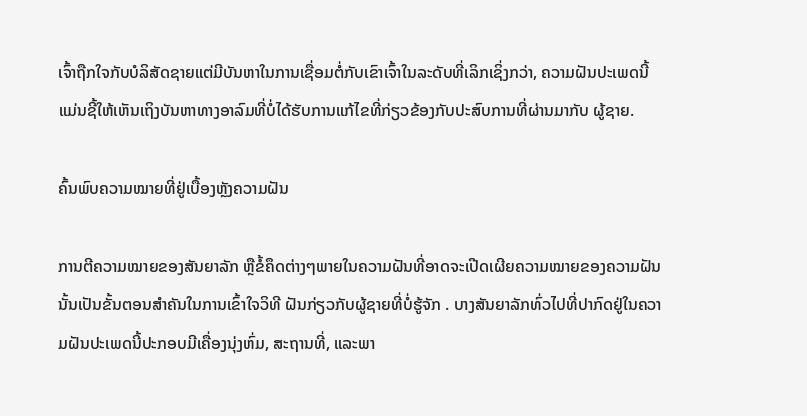ເຈົ້າຖືກໃຈກັບບໍລິສັດຊາຍແຕ່ມີບັນຫາໃນການເຊື່ອມຕໍ່ກັບເຂົາເຈົ້າໃນລະດັບທີ່ເລິກເຊິ່ງກວ່າ, ຄວາມຝັນປະເພດນີ້ແມ່ນຊີ້ໃຫ້ເຫັນເຖິງບັນຫາທາງອາລົມທີ່ບໍ່ໄດ້ຮັບການແກ້ໄຂທີ່ກ່ຽວຂ້ອງກັບປະສົບການທີ່ຜ່ານມາກັບ ຜູ້ຊາຍ.

ຄົ້ນພົບຄວາມໝາຍທີ່ຢູ່ເບື້ອງຫຼັງຄວາມຝັນ

ການຕີຄວາມໝາຍຂອງສັນຍາລັກ ຫຼືຂໍ້ຄຶດຕ່າງໆພາຍໃນຄວາມຝັນທີ່ອາດຈະເປີດເຜີຍຄວາມໝາຍຂອງຄວາມຝັນນັ້ນເປັນຂັ້ນຕອນສຳຄັນໃນການເຂົ້າໃຈວິທີ ຝັນກ່ຽວກັບຜູ້ຊາຍທີ່ບໍ່ຮູ້ຈັກ . ບາງສັນຍາລັກທົ່ວໄປທີ່ປາກົດຢູ່ໃນຄວາມຝັນປະເພດນີ້ປະກອບມີເຄື່ອງນຸ່ງຫົ່ມ, ສະຖານທີ່, ແລະພາ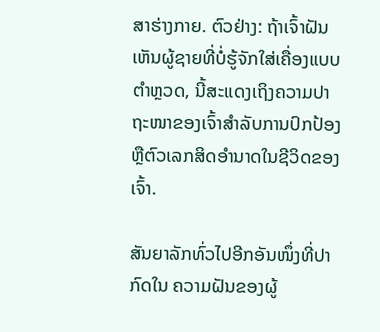ສາຮ່າງກາຍ. ຕົວຢ່າງ: ຖ້າເຈົ້າຝັນເຫັນຜູ້ຊາຍທີ່ບໍ່ຮູ້ຈັກໃສ່ເຄື່ອງແບບຕຳຫຼວດ, ນີ້ສະແດງເຖິງຄວາມປາຖະໜາຂອງເຈົ້າສຳລັບການປົກປ້ອງ ຫຼືຕົວເລກສິດອຳນາດໃນຊີວິດຂອງເຈົ້າ.

ສັນຍາລັກທົ່ວໄປອີກອັນໜຶ່ງທີ່ປາກົດໃນ ຄວາມຝັນຂອງຜູ້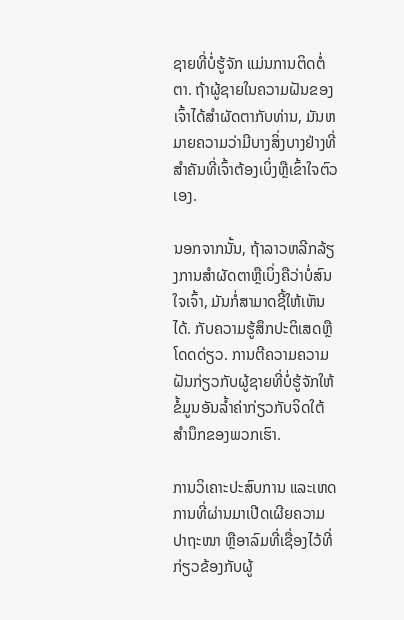ຊາຍທີ່ບໍ່ຮູ້ຈັກ ແມ່ນການຕິດຕໍ່ຕາ. ຖ້າຜູ້ຊາຍໃນຄວາມຝັນຂອງເຈົ້າໄດ້ສໍາຜັດຕາກັບທ່ານ, ມັນຫມາຍຄວາມວ່າມີບາງສິ່ງບາງຢ່າງທີ່ສໍາຄັນທີ່ເຈົ້າຕ້ອງເບິ່ງຫຼືເຂົ້າໃຈຕົວເອງ.

ນອກຈາກນັ້ນ, ຖ້າລາວຫລີກລ້ຽງການສໍາຜັດຕາຫຼືເບິ່ງຄືວ່າບໍ່ສົນໃຈເຈົ້າ, ມັນກໍ່ສາມາດຊີ້ໃຫ້ເຫັນໄດ້. ກັບຄວາມຮູ້ສຶກປະຕິເສດຫຼືໂດດດ່ຽວ. ການຕີຄວາມຄວາມຝັນກ່ຽວກັບຜູ້ຊາຍທີ່ບໍ່ຮູ້ຈັກໃຫ້ຂໍ້ມູນອັນລ້ຳຄ່າກ່ຽວກັບຈິດໃຕ້ສຳນຶກຂອງພວກເຮົາ.

ການວິເຄາະປະສົບການ ແລະເຫດການທີ່ຜ່ານມາເປີດເຜີຍຄວາມປາຖະໜາ ຫຼືອາລົມທີ່ເຊື່ອງໄວ້ທີ່ກ່ຽວຂ້ອງກັບຜູ້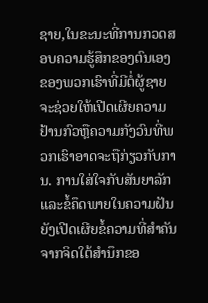ຊາຍ,ໃນຂະນະທີ່ການກວດສອບຄວາມຮູ້ສຶກຂອງຕົນເອງຂອງພວກເຮົາທີ່ມີຕໍ່ຜູ້ຊາຍຈະຊ່ວຍໃຫ້ເປີດເຜີຍຄວາມຢ້ານກົວຫຼືຄວາມກັງວົນທີ່ພວກເຮົາອາດຈະຖືກ່ຽວກັບການ. ການໃສ່ໃຈກັບສັນຍາລັກ ແລະຂໍ້ຄຶດພາຍໃນຄວາມຝັນຍັງເປີດເຜີຍຂໍ້ຄວາມທີ່ສຳຄັນຈາກຈິດໃຕ້ສຳນຶກຂອ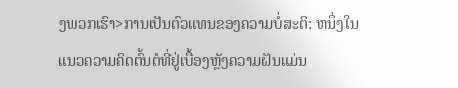ງພວກເຮົາ>ການເປັນຕົວແທນຂອງຄວາມບໍ່ສະຕິ: ຫນຶ່ງໃນແນວຄວາມຄິດຕົ້ນຕໍທີ່ຢູ່ເບື້ອງຫຼັງຄວາມຝັນແມ່ນ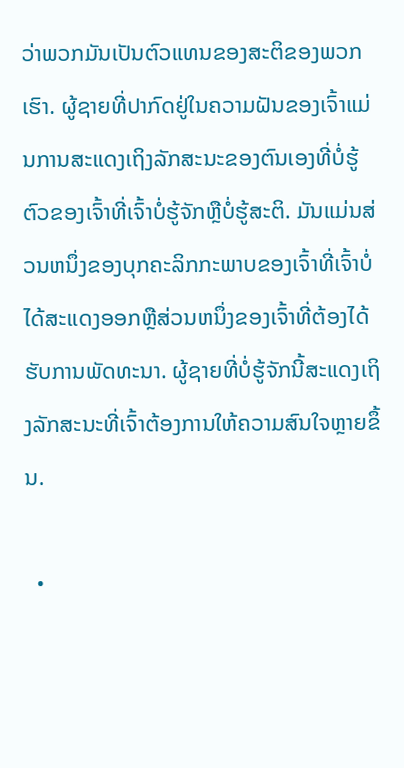ວ່າພວກມັນເປັນຕົວແທນຂອງສະຕິຂອງພວກເຮົາ. ຜູ້ຊາຍທີ່ປາກົດຢູ່ໃນຄວາມຝັນຂອງເຈົ້າແມ່ນການສະແດງເຖິງລັກສະນະຂອງຕົນເອງທີ່ບໍ່ຮູ້ຕົວຂອງເຈົ້າທີ່ເຈົ້າບໍ່ຮູ້ຈັກຫຼືບໍ່ຮູ້ສະຕິ. ມັນແມ່ນສ່ວນຫນຶ່ງຂອງບຸກຄະລິກກະພາບຂອງເຈົ້າທີ່ເຈົ້າບໍ່ໄດ້ສະແດງອອກຫຼືສ່ວນຫນຶ່ງຂອງເຈົ້າທີ່ຕ້ອງໄດ້ຮັບການພັດທະນາ. ຜູ້ຊາຍທີ່ບໍ່ຮູ້ຈັກນີ້ສະແດງເຖິງລັກສະນະທີ່ເຈົ້າຕ້ອງການໃຫ້ຄວາມສົນໃຈຫຼາຍຂຶ້ນ.

  •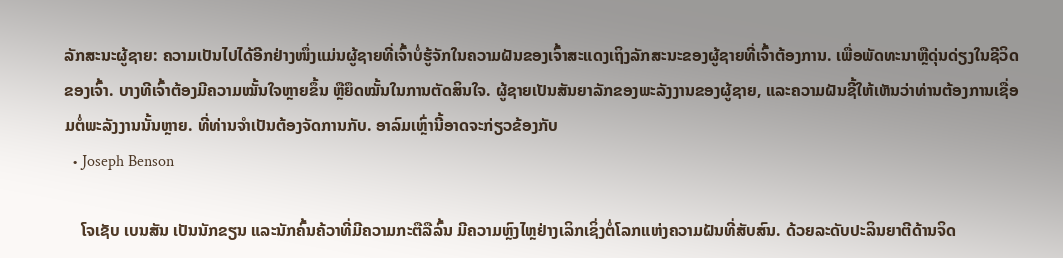ລັກສະນະຜູ້ຊາຍ: ຄວາມເປັນໄປໄດ້ອີກຢ່າງໜຶ່ງແມ່ນຜູ້ຊາຍທີ່ເຈົ້າບໍ່ຮູ້ຈັກໃນຄວາມຝັນຂອງເຈົ້າສະແດງເຖິງລັກສະນະຂອງຜູ້ຊາຍທີ່ເຈົ້າຕ້ອງການ. ເພື່ອພັດທະນາຫຼືດຸ່ນດ່ຽງໃນຊີວິດຂອງເຈົ້າ. ບາງທີເຈົ້າຕ້ອງມີຄວາມໝັ້ນໃຈຫຼາຍຂຶ້ນ ຫຼືຍຶດໝັ້ນໃນການຕັດສິນໃຈ. ຜູ້ຊາຍເປັນສັນຍາລັກຂອງພະລັງງານຂອງຜູ້ຊາຍ, ແລະຄວາມຝັນຊີ້ໃຫ້ເຫັນວ່າທ່ານຕ້ອງການເຊື່ອມຕໍ່ພະລັງງານນັ້ນຫຼາຍ. ທີ່ທ່ານຈໍາເປັນຕ້ອງຈັດການກັບ. ອາລົມເຫຼົ່ານີ້ອາດຈະກ່ຽວຂ້ອງກັບ
  • Joseph Benson

    ໂຈເຊັບ ເບນສັນ ເປັນນັກຂຽນ ແລະນັກຄົ້ນຄ້ວາທີ່ມີຄວາມກະຕືລືລົ້ນ ມີຄວາມຫຼົງໄຫຼຢ່າງເລິກເຊິ່ງຕໍ່ໂລກແຫ່ງຄວາມຝັນທີ່ສັບສົນ. ດ້ວຍລະດັບປະລິນຍາຕີດ້ານຈິດ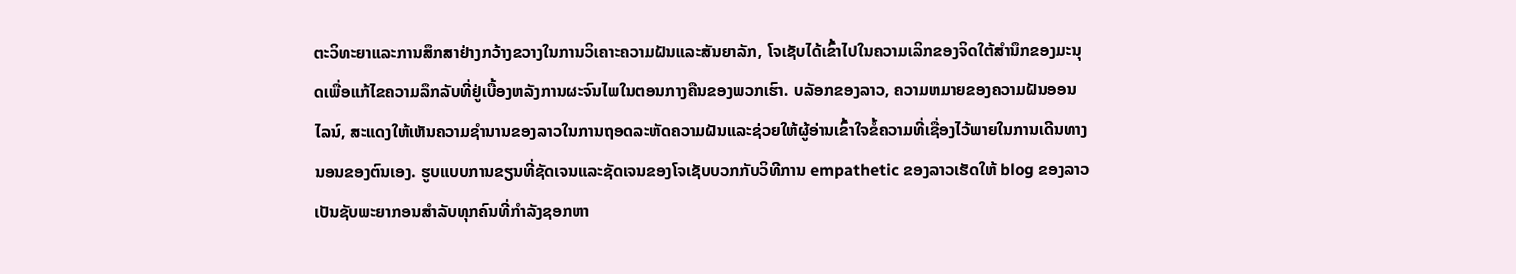ຕະວິທະຍາແລະການສຶກສາຢ່າງກວ້າງຂວາງໃນການວິເຄາະຄວາມຝັນແລະສັນຍາລັກ, ໂຈເຊັບໄດ້ເຂົ້າໄປໃນຄວາມເລິກຂອງຈິດໃຕ້ສໍານຶກຂອງມະນຸດເພື່ອແກ້ໄຂຄວາມລຶກລັບທີ່ຢູ່ເບື້ອງຫລັງການຜະຈົນໄພໃນຕອນກາງຄືນຂອງພວກເຮົາ. ບລັອກຂອງລາວ, ຄວາມຫມາຍຂອງຄວາມຝັນອອນໄລນ໌, ສະແດງໃຫ້ເຫັນຄວາມຊໍານານຂອງລາວໃນການຖອດລະຫັດຄວາມຝັນແລະຊ່ວຍໃຫ້ຜູ້ອ່ານເຂົ້າໃຈຂໍ້ຄວາມທີ່ເຊື່ອງໄວ້ພາຍໃນການເດີນທາງນອນຂອງຕົນເອງ. ຮູບແບບການຂຽນທີ່ຊັດເຈນແລະຊັດເຈນຂອງໂຈເຊັບບວກກັບວິທີການ empathetic ຂອງລາວເຮັດໃຫ້ blog ຂອງລາວເປັນຊັບພະຍາກອນສໍາລັບທຸກຄົນທີ່ກໍາລັງຊອກຫາ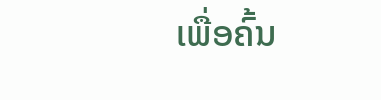ເພື່ອຄົ້ນ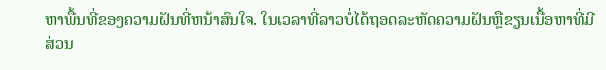ຫາພື້ນທີ່ຂອງຄວາມຝັນທີ່ຫນ້າສົນໃຈ. ໃນເວລາທີ່ລາວບໍ່ໄດ້ຖອດລະຫັດຄວາມຝັນຫຼືຂຽນເນື້ອຫາທີ່ມີສ່ວນ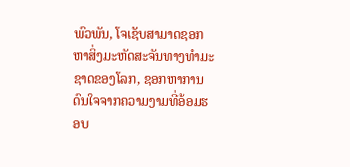ພົວພັນ, ໂຈເຊັບສາມາດຊອກຫາສິ່ງມະຫັດສະຈັນທາງທໍາມະຊາດຂອງໂລກ, ຊອກຫາການດົນໃຈຈາກຄວາມງາມທີ່ອ້ອມຮອບ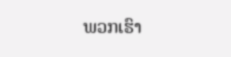ພວກເຮົາ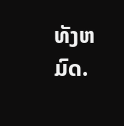ທັງຫມົດ.